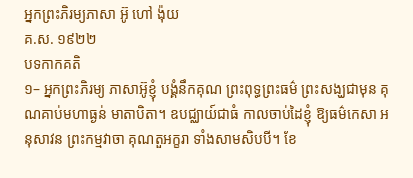ឣ្នកព្រះភិរម្យភាសា ឣ៊ូ ហៅ ង៉ុយ
គ.ស. ១៩២២
បទកាកគតិ
១– អ្នកព្រះភិរម្យ ភាសាអ៊ូខ្ញុំ បង្គំនឹកគុណ ព្រះពុទ្ធព្រះធម៌ ព្រះសង្ឃជាមុន គុណគាប់មហាធ្ងន់ មាតាបិតា។ ឧបជ្ឈាយ៍ជាធំ កាលចាប់ដៃខ្ញុំ ឱ្យធម៌កេសា អនុសាវន ព្រះកម្មវាចា គុណតួអក្ខរា ទាំងសាមសិបបី។ ខែ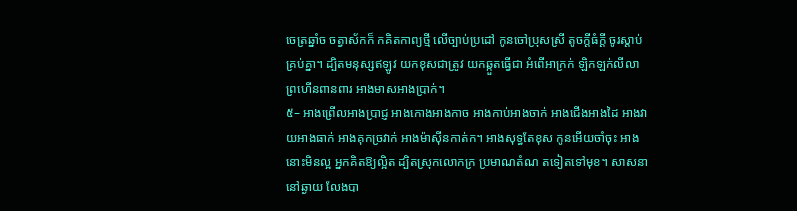ចេត្រឆ្នាំច ចត្វាស័កក៏ កគិតកាព្យថ្មី លើច្បាប់ប្រដៅ កូនចៅប្រុសស្រី តូចក្ដីធំក្ដី ចូរស្ដាប់គ្រប់គ្នា។ ដ្បិតមនុស្សឥឡូវ យកខុសជាត្រូវ យកឆ្កួតធ្វើជា អំពើអាក្រក់ ឡិកឡក់លីលា ព្រហើនពានពារ អាងមាសអាងប្រាក់។
៥– អាងព្រើលអាងប្រាជ្ញ អាងកោងអាងកាច អាងកាប់អាងចាក់ អាងជើងអាងដៃ អាងវាយអាងធាក់ អាងគុកច្រវាក់ អាងម៉ាស៊ីនកាត់ក។ អាងសុទ្ធតែខុស កូនអើយចាំចុះ អាងនោះមិនល្អ អ្នកគិតឱ្យល្អិត ដ្បិតស្រុកលោកក្រ ប្រមាណតំណ តទៀតទៅមុខ។ សាសនានៅឆ្ងាយ លែងបា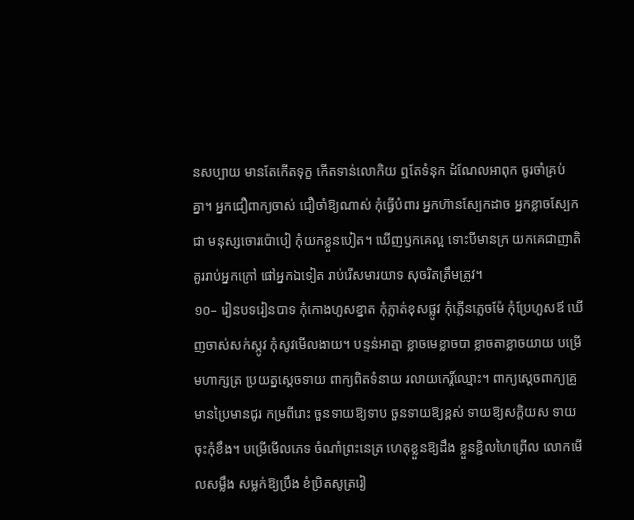នសប្បាយ មានតែកើតទុក្ខ កើតទាន់លោកិយ ឮតែទំនុក ដំណែលអាពុក ចូរចាំគ្រប់គ្នា។ អ្នកជឿពាក្យចាស់ ជឿចាំឱ្យណាស់ កុំធ្វើបំពារ អ្នកហ៊ានស្បែកដាច អ្នកខ្លាចស្បែកជា មនុស្សចោរប៉ោបៀ កុំយកខ្លួនបៀត។ ឃើញឫកគេល្អ ទោះបីមានក្រ យកគេជាញាតិ គួររាប់អ្នកក្រៅ ផៅអ្នកឯទៀត រាប់រើសមារយាទ សុចរិតត្រឹមត្រូវ។
១០– រៀនបទរៀនបាទ កុំកោងហួសខ្នាត កុំភ្លាត់ខុសផ្លូវ កុំភ្លើនភ្លេចម៉ែ កុំប្រែហួសឪ ឃើញចាស់សក់ស្កូវ កុំសូវមើលងាយ។ បន្ទន់អាត្មា ខ្លាចមេខ្លាចបា ខ្លាចតាខ្លាចយាយ បម្រើមហាក្សត្រ ប្រយត្នស្ដេចទាយ ពាក្យពិតទំនាយ រលាយកេរ្ដិ៍ឈ្មោះ។ ពាក្យស្ដេចពាក្យគ្រូ មានប្រៃមានជូរ កម្រពីរោះ ចួនទាយឱ្យទាប ចួនទាយឱ្យខ្ពស់ ទាយឱ្យសក្ដិយស ទាយចុះកុំខឹង។ បម្រើមើលភេទ ចំណាំព្រះនេត្រ ហេតុខ្លួនឱ្យដឹង ខ្លួនខ្ជិលហៃព្រើល លោកមើលសម្លឹង សម្លក់ឱ្យប្រឹង ខំប្រិតសូត្ររៀ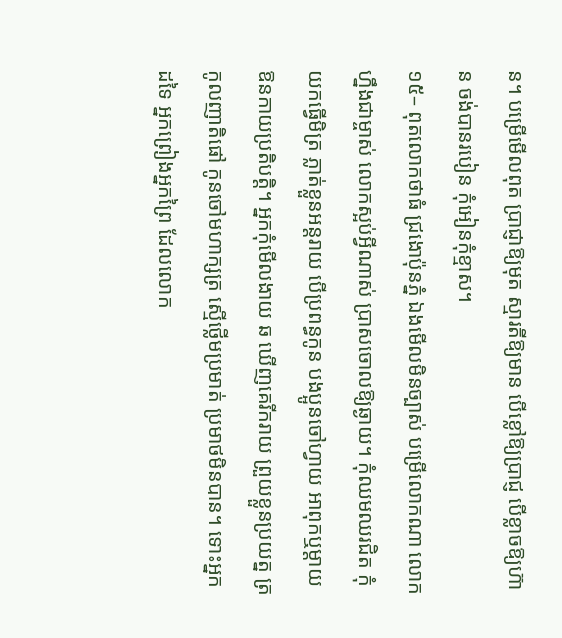ន។ បម្រើមើលពុត ប្រាជ្ញាឱ្យមុត ស្មារតីឱ្យមាន បើខ្លៅឱ្យប្រាជ្ញ បើខ្លាចឱ្យហ៊ាន ចង់បានរបៀន កុំអៀនកុំខ្មាស។
១៥– ពុតលោកថាធំ ជ្រងោប៉ុនភ្នំ ឯងមើលមិនច្បាស់ បម្រើលោកណា លោកហ្នឹងជាម្ចាស់ លោកស្អប់អ្វីណាស់ ប្រាសចោលឱ្យឆ្ងាយ។ កុំឈមឈរជិត កុំយកធ្វើមិត្រ ភ្លាត់ខ្លួនអន្ដរាយ បើប្រពន្ធកូន បងប្អូនចៅហ្វាយ អាពុកឬម្ដាយ ឱនកាយប្រតិបត្ដិ។ អ្នកកុំមើលងាយ ឆ ឃើញគេរីករាយ ព្រួយខ្លួនប្រយត្ន ត្រកូលញាតិផៅ កូនចៅមហាក្សត្រ ស្មើថ្លើមប្រមាត់ ប្រមាថមិនបាន។ ទោះអ្នកដទៃ អ្នកព្រៀងអ្នកព្រៃ ដែលលោក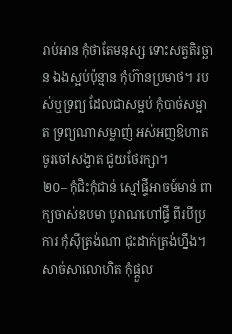រាប់អាន កុំថាតែមនុស្ស ទោះសត្វតិរច្ឆាន ឯងស្អប់ប៉ុន្មាន កុំហ៊ានប្រមាថ។ របស់ឬទ្រព្យ ដែលជាសម្អប់ កុំបាច់សម្អាត ទ្រព្យណាសម្លាញ់ អស់អញឱហាត ចូរចៅសង្វាត ជួយថែរក្សា។
២០– កុំជិះកុំជាន់ ស្មៅផ្ទីអាចម៍មាន់ ពាក្យចាស់ឧបមា បូរាណហៅផ្ទី ពីរបីប្រការ កុំស៊ីត្រង់ណា ជុះដាក់ត្រង់ហ្នឹង។ សាច់សាលោហិត កុំផ្ដួល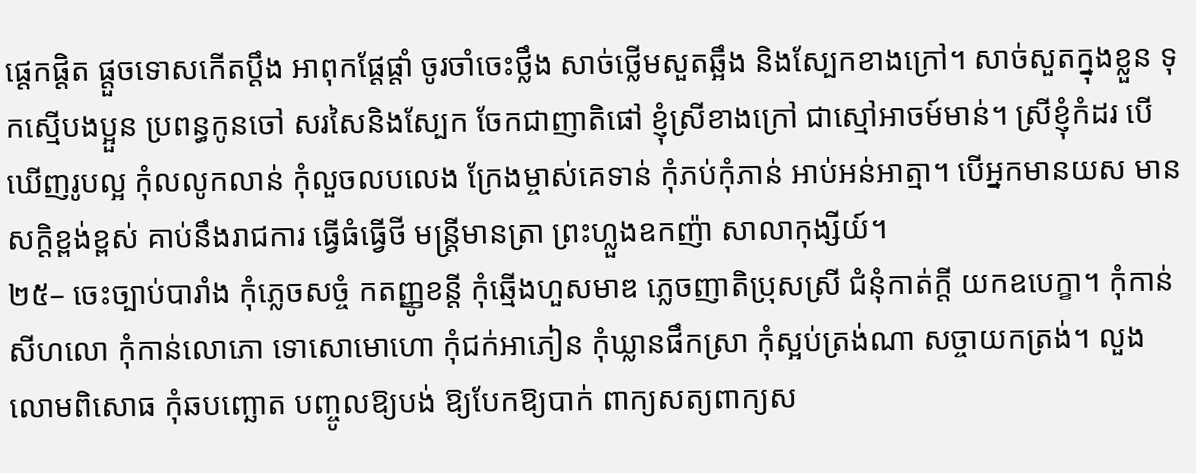ផ្ដេកផ្ដិត ផ្ដួចទោសកើតប្ដឹង អាពុកផ្ដែផ្ដាំ ចូរចាំចេះថ្លឹង សាច់ថ្លើមសួតឆ្អឹង និងស្បែកខាងក្រៅ។ សាច់សួតក្នុងខ្លួន ទុកស្មើបងប្អួន ប្រពន្ធកូនចៅ សរសៃនិងស្បែក ចែកជាញាតិផៅ ខ្ញុំស្រីខាងក្រៅ ជាស្មៅអាចម៍មាន់។ ស្រីខ្ញុំកំដរ បើឃើញរូបល្អ កុំលលូកលាន់ កុំលួចលបលេង ក្រែងម្ចាស់គេទាន់ កុំភប់កុំភាន់ អាប់អន់អាត្មា។ បើអ្នកមានយស មានសក្ដិខ្ពង់ខ្ពស់ គាប់នឹងរាជការ ធ្វើធំធ្វើថី មន្ត្រីមានត្រា ព្រះហ្លួងឧកញ៉ា សាលាកុង្សីយ៍។
២៥– ចេះច្បាប់បារាំង កុំភ្លេចសច្ចំ កតញ្ញូខន្ដី កុំឆ្មើងហួសមាឌ ភ្លេចញាតិប្រុសស្រី ជំនុំកាត់ក្ដី យកឧបេក្ខា។ កុំកាន់សីហលោ កុំកាន់លោភោ ទោសោមោហោ កុំជក់អាភៀន កុំឃ្លានផឹកស្រា កុំស្អប់ត្រង់ណា សច្ចាយកត្រង់។ លួងលោមពិសោធ កុំឆបញ្ឆោត បញ្ចូលឱ្យបង់ ឱ្យបែកឱ្យបាក់ ពាក្យសត្យពាក្យស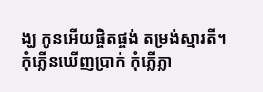ង្ឃ កូនអើយផ្ចិតផ្ចង់ តម្រង់ស្មារតី។ កុំភ្លើនឃើញប្រាក់ កុំភ្លើភ្លា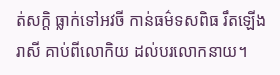ត់សក្ដិ ធ្លាក់ទៅអវចី កាន់ធម៌ទសពិធ រឹតឡើងរាសី គាប់ពីលោកិយ ដល់បរលោកនាយ។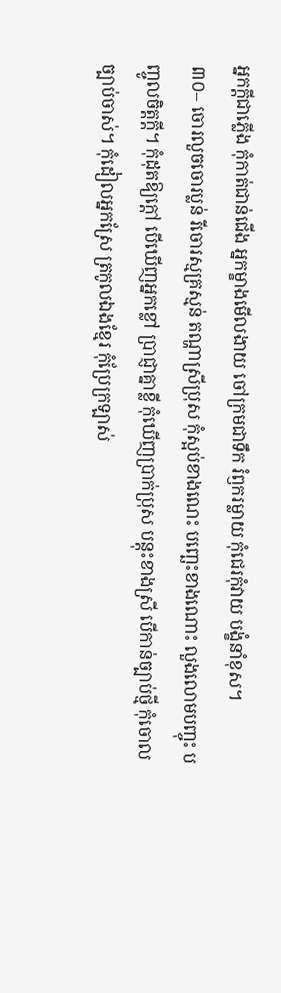អ្នកក្ដីជាភ្លើង កុំកាត់ជាន់ជើង អ្នកម្ខាងមើលងាយ ចៅក្រមជាទឹក រំឭករម្លាយ កុំជេរកុំវាយ បង្ខំនាំខុស។
៣០– ចោរលួចចោរប្លន់ រីចោរស្មគ្រស្មន់ តណ្ហាស្រីប្រុស កុំស្អប់ខាងណេះ បញ្ឆេះខាងណោះ លួងលោមបញ្ចុះ បញ្ចូលចិត្ដក្ដី។ កុំដុតឱ្យក្ដៅ បើឃើញអ្នកខ្លៅ ប្រាជ្ញាគ្នាខ្លី កុំឃើញប្រាក់ប្រុស បន្ដុះខាងស្រី បើកាន់ច្បាប់ថ្មី កុំចោលច្បាប់ចាស់។ កុំដៀលអ្នកស្រែ ត្រកូលឯងខ្មែរ កុំប្រែក្រឡាស់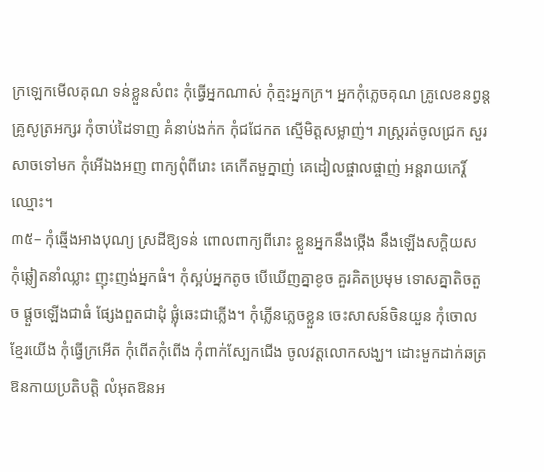ក្រឡេកមើលគុណ ទន់ខ្លួនសំពះ កុំធ្វើអ្នកណាស់ កុំត្មះអ្នកក្រ។ អ្នកកុំភ្លេចគុណ គ្រូលេខនព្វន្ដ គ្រូសូត្រអក្សរ កុំចាប់ដៃទាញ គំនាប់ងក់ក កុំជជែកត ស្មើមិត្ដសម្លាញ់។ រាស្ត្ររត់ចូលជ្រក សួរសាចទៅមក កុំអើឯងអញ ពាក្យពុំពីរោះ គេកើតមួក្នាញ់ គេដៀលផ្ចាលផ្ចាញ់ អន្ដរាយកេរ្ដិ៍ឈ្មោះ។
៣៥– កុំឆ្មើងអាងបុណ្យ ស្រដីឱ្យទន់ ពោលពាក្យពីរោះ ខ្លួនអ្នកនឹងថ្កើង នឹងឡើងសក្ដិយស កុំឆ្លៀតនាំឈ្លាះ ញុះញង់អ្នកធំ។ កុំស្អប់អ្នកតូច បើឃើញគ្នាខូច គួរគិតប្រមុម ទោសគ្នាតិចតួច ផ្ដួចឡើងជាធំ ផ្សែងពួតជាដុំ ផ្លុំឆេះជាភ្លើង។ កុំភ្លើនភ្លេចខ្លួន ចេះសាសន៍ចិនយួន កុំចោលខ្មែរយើង កុំធ្វើក្រអើត កុំពើតកុំពើង កុំពាក់ស្បែកជើង ចូលវត្ដលោកសង្ឃ។ ដោះមួកដាក់ឆត្រ ឱនកាយប្រតិបត្ដិ លំអុតឱនអ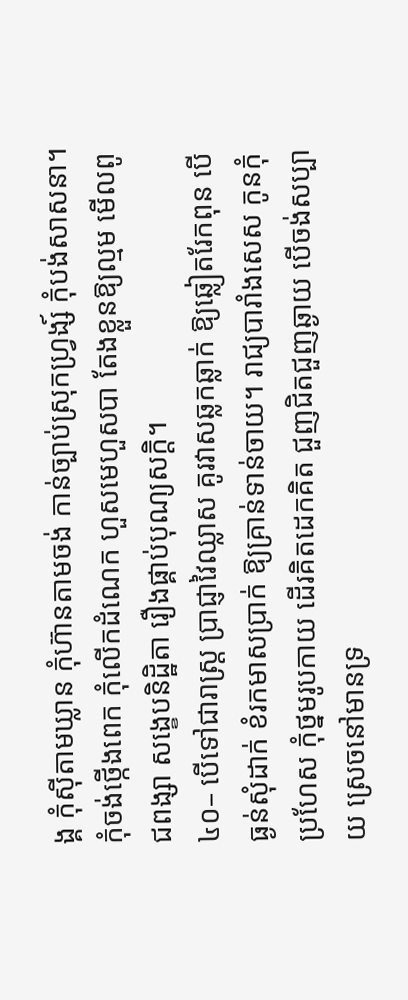ង្គ កុំស៊ីតាមឃ្លាន កុំហ៊ានតាមចង់ កាន់ច្បាប់ស្រុកហ្វ្រង្ស៍ កុំបង់សាសនា។ កុំចង់ថ្កើងពេក កុំលើកដំណេក ហួសមេហួសបា តែងខ្លួនឱ្យល្មម មើលពូជពង្សា សង្ខេបនិដ្ឋិតា រឿងផ្គាប់បុណ្យសក្ដិ។
៤០– បើទៅជារាស្ត្រ ប្រាជ្ញាវៃឈ្លាស គូរវាសឆ្លកឆ្លាក់ ឱ្យឆ្លៀតរែកពុន បើធ្ងន់សុំដាក់ ខំរកមាសប្រាក់ ឱ្យគ្រាន់ទាន់ចាយ។ រាជ្យបារាំងសេស កូនកុំប្រហែស កុំថ្នមរូបកាយ ដើរគិតដេកគិត ជួញជិតជួញឆ្ងាយ បើចង់សប្បាយ ស្រេចនៅមានទ្រ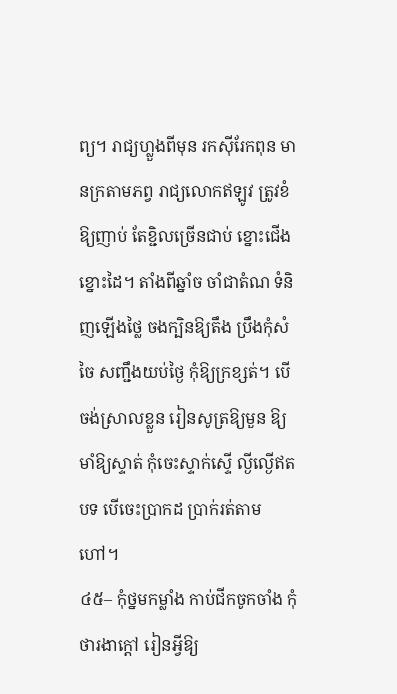ព្យ។ រាជ្យហ្លួងពីមុន រកស៊ីរែកពុន មានក្រតាមភព្វ រាជ្យលោកឥឡូវ ត្រូវខំឱ្យញាប់ តែខ្ជិលច្រើនជាប់ ខ្នោះជើងខ្នោះដៃ។ តាំងពីឆ្នាំច ចាំជាតំណ ទំនិញឡើងថ្លៃ ចងក្បិនឱ្យតឹង ប្រឹងកុំសំចៃ សញ្ជឹងយប់ថ្ងៃ កុំឱ្យក្រខ្សត់។ បើចង់ស្រាលខ្លួន រៀនសូត្រឱ្យមួន ឱ្យមាំឱ្យស្ទាត់ កុំចេះស្ទាក់ស្ទើ ល្ងីល្ងើឥតបទ បើចេះប្រាកដ ប្រាក់រត់តាមហៅ។
៤៥– កុំថ្នមកម្លាំង កាប់ជីកចូកចាំង កុំថារងាក្ដៅ រៀនអ្វីឱ្យ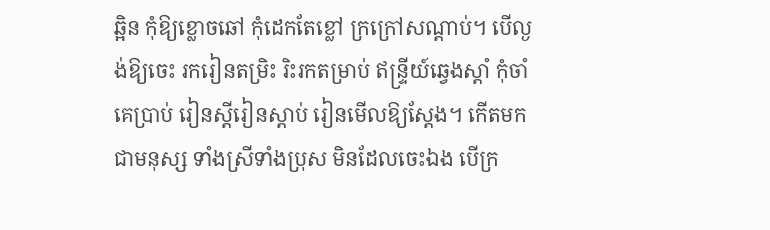ឆ្អិន កុំឱ្យខ្លោចឆៅ កុំដេកតែខ្លៅ ក្រក្រៅសណ្ដាប់។ បើល្ងង់ឱ្យចេះ រករៀនតម្រិះ រិះរកតម្រាប់ ឥន្ទ្រីយ៍ឆ្វេងស្ដាំ កុំចាំគេប្រាប់ រៀនស្ដីរៀនស្ដាប់ រៀនមើលឱ្យស្ដែង។ កើតមកជាមនុស្ស ទាំងស្រីទាំងប្រុស មិនដែលចេះឯង បើក្រ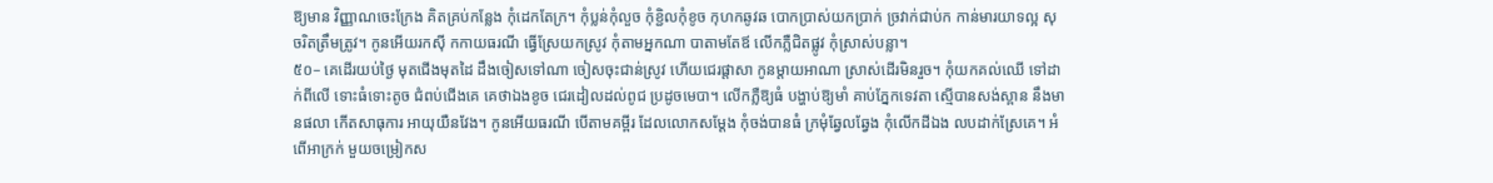ឱ្យមាន វិញ្ញាណចេះក្រែង គិតគ្រប់កន្លែង កុំដេកតែក្រ។ កុំប្លន់កុំលួច កុំខ្ជិលកុំខូច កុហកឆូវឆ បោកប្រាស់យកប្រាក់ ច្រវាក់ជាប់ក កាន់មារយាទល្អ សុចរិតត្រឹមត្រូវ។ កូនអើយរកស៊ី កកាយធរណី ធ្វើស្រែយកស្រូវ កុំតាមអ្នកណា បាតាមតែឪ លើកភ្លឺជិតផ្លូវ កុំស្រាស់បន្លា។
៥០– គេដើរយប់ថ្ងៃ មុតជើងមុតដៃ ដឹងចៀសទៅណា ចៀសចុះជាន់ស្រូវ ហើយជេរផ្ដាសា កូនម្ដាយអាណា ស្រាស់ដើរមិនរួច។ កុំយកគល់ឈើ ទៅដាក់ពីលើ ទោះធំទោះតូច ជំពប់ជើងគេ គេថាឯងខូច ជេរដៀលដល់ពូជ ប្រដូចមេបា។ លើកភ្លឺឱ្យធំ បង្ហាប់ឱ្យមាំ គាប់ភ្នែកទេវតា ស្មើបានសង់ស្ពាន នឹងមានផលា កើតសាធុការ អាយុយឺនវែង។ កូនអើយធរណី បើតាមគម្ពីរ ដែលលោកសម្ដែង កុំចង់បានធំ ក្រមុំឆ្វែលឆ្វែង កុំលើកដីឯង លបដាក់ស្រែគេ។ អំពើអាក្រក់ មួយចម្រៀកស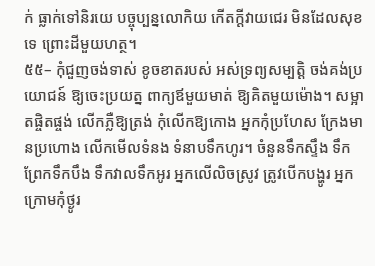ក់ ធ្លាក់ទៅនិរយេ បច្ចុប្បន្នលោកិយ កើតក្ដីវាយជេរ មិនដែលសុខទេ ព្រោះដីមួយហត្ថ។
៥៥– កុំជួញចង់ទាស់ ខូចខាតរបស់ អស់ទ្រព្យសម្បត្ដិ ចង់គង់ប្រយោជន៍ ឱ្យចេះប្រយត្ន ពាក្យឪមួយមាត់ ឱ្យគិតមួយម៉ោង។ សម្អាតផ្ចិតផ្ចង់ លើកភ្លឺឱ្យត្រង់ កុំលើកឱ្យកោង អ្នកកុំប្រហែស ក្រែងមានប្រហោង លើកមើលទំនង ទំនាបទឹកហូរ។ ចំនួនទឹកស្ទឹង ទឹកព្រែកទឹកបឹង ទឹកវាលទឹកអូរ អ្នកលើលិចស្រូវ ត្រូវបើកបង្ហូរ អ្នកក្រោមកុំថ្ងូរ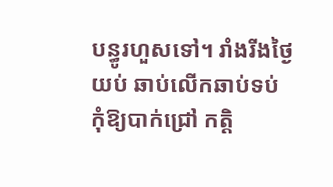បន្ធូរហួសទៅ។ រាំងរីងថ្ងៃយប់ ឆាប់លើកឆាប់ទប់ កុំឱ្យបាក់ជ្រៅ កត្ដិ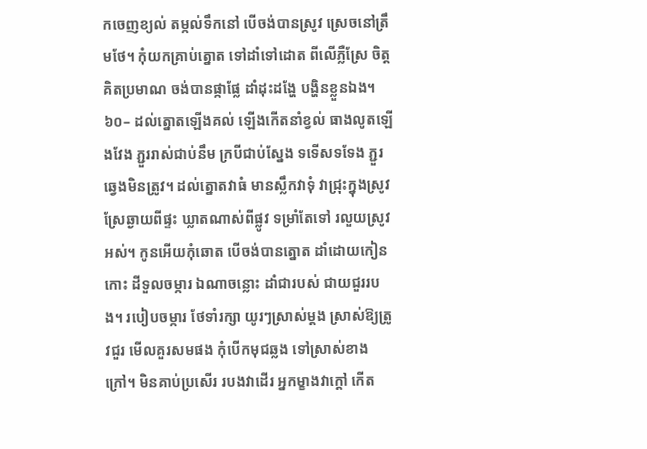កចេញខ្យល់ តម្កល់ទឹកនៅ បើចង់បានស្រូវ ស្រេចនៅត្រឹមថែ។ កុំយកគ្រាប់ត្នោត ទៅដាំទៅដោត ពីលើភ្លឺស្រែ ចិត្ដគិតប្រមាណ ចង់បានផ្កាផ្លែ ដាំដុះដង្ហែ បង្ហិនខ្លួនឯង។
៦០– ដល់ត្នោតឡើងគល់ ឡើងកើតនាំខ្វល់ ធាងលូតឡើងវែង ភ្ជួររាស់ជាប់នឹម ក្របីជាប់ស្នែង ទទើសទទែង ភ្ជួរឆ្វេងមិនត្រូវ។ ដល់ត្នោតវាធំ មានស្លឹកវាទុំ វាជ្រុះក្នុងស្រូវ ស្រែឆ្ងាយពីផ្ទះ ឃ្លាតណាស់ពីផ្លូវ ទម្រាំតែទៅ រលួយស្រូវអស់។ កូនអើយកុំឆោត បើចង់បានត្នោត ដាំដោយកៀនកោះ ដីទួលចម្ការ ឯណាចន្លោះ ដាំជារបស់ ជាយជួររបង។ របៀបចម្ការ ថែទាំរក្សា យូរៗស្រាស់ម្ដង ស្រាស់ឱ្យត្រូវជួរ មើលគួរសមផង កុំបើកមុជឆ្លង ទៅស្រាស់ខាងក្រៅ។ មិនគាប់ប្រសើរ របងវាដើរ អ្នកម្ខាងវាក្ដៅ កើត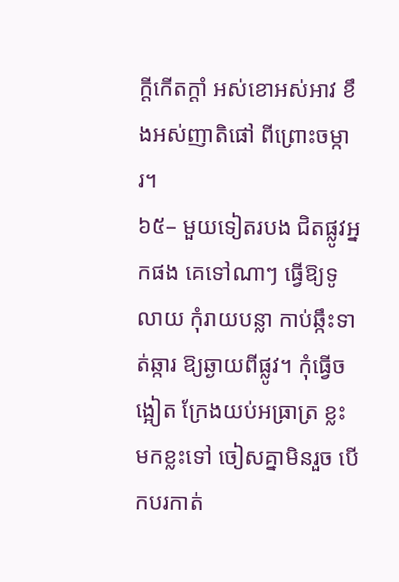ក្ដីកើតក្ដាំ អស់ខោអស់អាវ ខឹងអស់ញាតិផៅ ពីព្រោះចម្ការ។
៦៥– មួយទៀតរបង ជិតផ្លូវអ្នកផង គេទៅណាៗ ធ្វើឱ្យទូលាយ កុំរាយបន្លា កាប់ឆ្កឹះទាត់ឆ្ការ ឱ្យឆ្ងាយពីផ្លូវ។ កុំធ្វើចង្អៀត ក្រែងយប់អធ្រាត្រ ខ្លះមកខ្លះទៅ ចៀសគ្នាមិនរួច បើកបរកាត់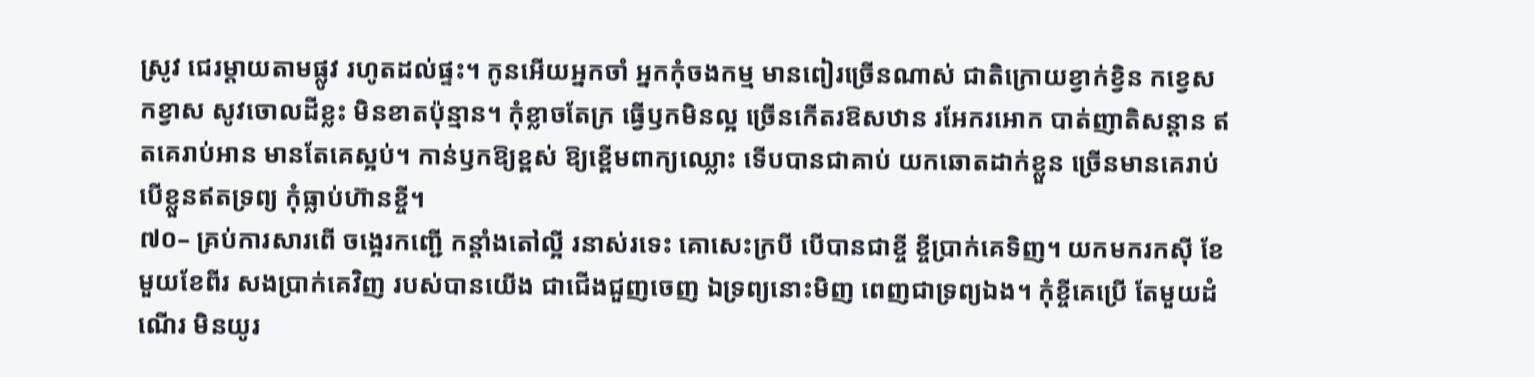ស្រូវ ជេរម្ដាយតាមផ្លូវ រហូតដល់ផ្ទះ។ កូនអើយអ្នកចាំ អ្នកកុំចងកម្ម មានពៀរច្រើនណាស់ ជាតិក្រោយខ្វាក់ខ្វិន កខ្វេសកខ្វាស សូវចោលដីខ្លះ មិនខាតប៉ុន្មាន។ កុំខ្លាចតែក្រ ធ្វើឫកមិនល្អ ច្រើនកើតរឱសឋាន រអែករអោក បាត់ញាតិសន្ដាន ឥតគេរាប់អាន មានតែគេស្អប់។ កាន់ឫកឱ្យខ្ពស់ ឱ្យខ្ពើមពាក្យឈ្លោះ ទើបបានជាគាប់ យកឆោតដាក់ខ្លួន ច្រើនមានគេរាប់ បើខ្លួនឥតទ្រព្យ កុំធ្លាប់ហ៊ានខ្ចី។
៧០– គ្រប់ការសារពើ ចង្អេរកញ្ជើ កន្ដាំងតៅល្អី រនាស់រទេះ គោសេះក្របី បើបានជាខ្ចី ខ្ចីប្រាក់គេទិញ។ យកមករកស៊ី ខែមួយខែពីរ សងប្រាក់គេវិញ របស់បានយើង ជាជើងជួញចេញ ឯទ្រព្យនោះមិញ ពេញជាទ្រព្យឯង។ កុំខ្ចីគេប្រើ តែមួយដំណើរ មិនយូរ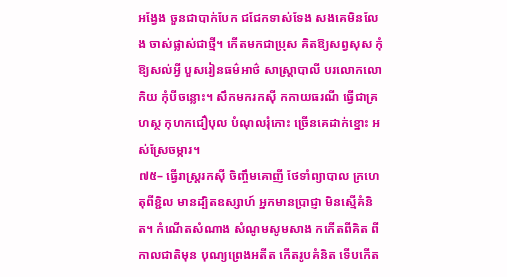អង្វែង ចួនជាបាក់បែក ជជែកទាស់ទែង សងគេមិនលែង ចាស់ផ្លាស់ជាថ្មី។ កើតមកជាប្រុស គិតឱ្យសព្វសុស កុំឱ្យសល់អ្វី បួសរៀនធម៌អាថ៌ សាស្រ្ដាបាលី បរលោកលោកិយ កុំបីចន្លោះ។ សឹកមករកស៊ី កកាយធរណី ធ្វើជាគ្រហស្ថ កុហកជឿបុល បំណុលរុំកោះ ច្រើនគេដាក់ខ្នោះ អស់ស្រែចម្ការ។
៧៥– ធ្វើរាស្រ្ដរកស៊ី ចិញ្ចឹមគោញី ថែទាំព្យាបាល ក្រហេតុពីខ្ជិល មានដ្បិតឧស្សាហ៍ អ្នកមានប្រាជ្ញា មិនស្មើគំនិត។ កំណើតសំណាង សំណូមសូមសាង កកើតពីគិត ពីកាលជាតិមុន បុណ្យព្រេងអតីត កើតរូបគំនិត ទើបកើត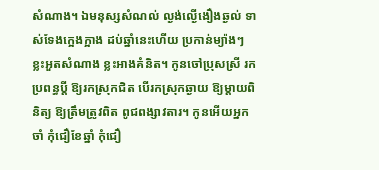សំណាង។ ឯមនុស្សសំណល់ ល្ងង់ល្ងើងឿងឆ្ងល់ ទាស់ទែងក្អេងក្អាង ដប់ឆ្នាំនេះហើយ ប្រកាន់ម្យ៉ាងៗ ខ្លះអួតសំណាង ខ្លះអាងគំនិត។ កូនចៅប្រុសស្រី រកប្រពន្ធប្ដី ឱ្យរកស្រុកជិត បើរកស្រុកឆ្ងាយ ឱ្យម្ដាយពិនិត្យ ឱ្យត្រឹមត្រូវពិត ពូជពង្សាវតារ។ កូនអើយអ្នកចាំ កុំជឿខែឆ្នាំ កុំជឿ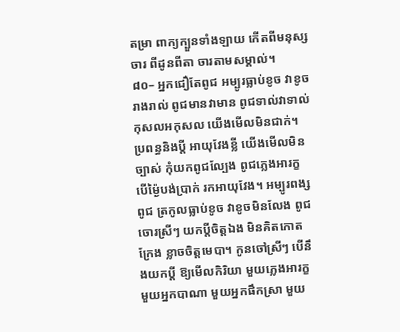តម្រា ពាក្យក្បួនទាំងឡាយ កើតពីមនុស្សចារ ពីដូនពីតា ចារតាមសម្គាល់។
៨០– អ្នកជឿតែពូជ អម្បូរធ្លាប់ខូច វាខូចរាងរាល់ ពូជមានវាមាន ពូជទាល់វាទាល់ កុសលអកុសល យើងមើលមិនជាក់។ ប្រពន្ធនិងប្ដី អាយុវែងខ្លី យើងមើលមិនច្បាស់ កុំយកពូជល្បែង ពូជភ្លេងអារក្ខ បើម្ង៉ៃបង់ប្រាក់ រកអាយុវែង។ អម្បូរពង្សពូជ ត្រកូលធ្លាប់ខូច វាខូចមិនលែង ពូជចោរស្រីៗ យកប្ដីចិត្ដឯង មិនគិតកោតក្រែង ខ្លាចចិត្ដមេបា។ កូនចៅស្រីៗ បើនឹងយកប្ដី ឱ្យមើលកិរិយា មួយភ្លេងអារក្ខ មួយអ្នកបាណា មួយអ្នកផឹកស្រា មួយ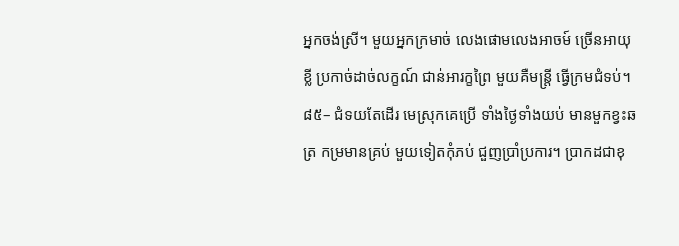អ្នកចង់ស្រី។ មួយអ្នកក្រមាច់ លេងផោមលេងអាចម៍ ច្រើនអាយុខ្លី ប្រកាច់ដាច់លក្ខណ៍ ជាន់អារក្ខព្រៃ មួយគឺមន្រ្ដី ធ្វើក្រមជំទប់។
៨៥– ជំទយតែដើរ មេស្រុកគេប្រើ ទាំងថ្ងៃទាំងយប់ មានមួកខ្វះឆត្រ កម្រមានគ្រប់ មួយទៀតកុំភប់ ជួញប្រាំប្រការ។ ប្រាកដជាខុ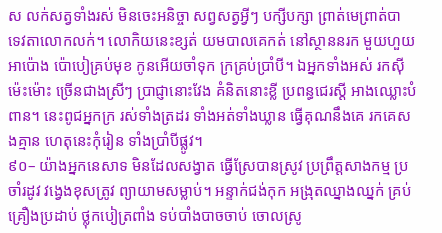ស លក់សត្វទាំងរស់ មិនចេះអនិច្ចា សព្វសត្វអ្វីៗ បក្សីបក្សា ព្រាត់មេព្រាត់បា ទេវតាលោកលក់។ លោកិយនេះខ្សត់ យមបាលគេកត់ នៅស្ថាននរក មួយហួយអាប៉ោង ប៉ោបៀគ្រប់មុខ កូនអើយចាំទុក ក្រគ្រប់ប្រាំបី។ ឯអ្នកទាំងអស់ រកស៊ីម៉េះម៉ោះ ច្រើនជាងស្រីៗ ប្រាជ្ញានោះវែង គំនិតនោះខ្លី ប្រពន្ធជេរស្ដី អាងឈ្លោះបំពាន។ នេះពូជអ្នកក្រ រស់ទាំងត្រដរ ទាំងអត់ទាំងឃ្លាន ធ្វើគុណនឹងគេ រកគេសងគ្មាន ហេតុនេះកុំរៀន ទាំងប្រាំបីផ្លូវ។
៩០– យ៉ាងអ្នកនេសាទ មិនដែលសង្វាត ធ្វើស្រែបានស្រូវ ប្រព្រឹត្ដសាងកម្ម ប្រចាំរដូវ វង្វេងខុសត្រូវ ព្យាយាមសម្លាប់។ អន្ទាក់ជង់កុក អង្រុតឈ្នាងឈ្នក់ គ្រប់គ្រឿងប្រដាប់ ថ្លុកបៀត្រពាំង ទប់បាំងបាចចាប់ ចោលស្រូ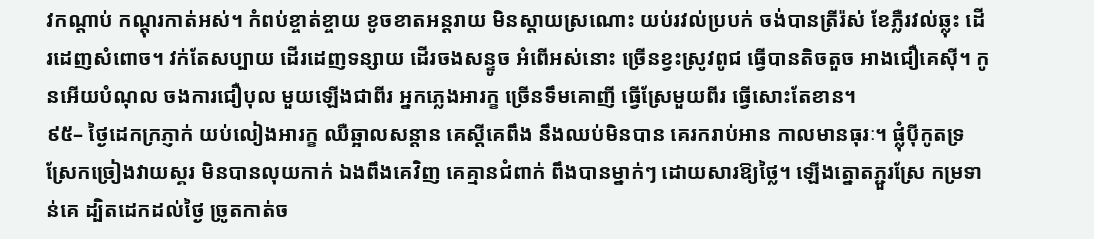វកណ្ដាប់ កណ្ដុរកាត់អស់។ កំពប់ខ្ចាត់ខ្ចាយ ខូចខាតអន្ដរាយ មិនស្ដាយស្រណោះ យប់រវល់ប្របក់ ចង់បានត្រីរ៉ស់ ខែភ្លឺរវល់ឆ្លុះ ដើរដេញសំពោច។ វក់តែសប្បាយ ដើរដេញទន្សាយ ដើរចងសន្ទូច អំពើអស់នោះ ច្រើនខ្វះស្រូវពូជ ធ្វើបានតិចតួច អាងជឿគេស៊ី។ កូនអើយបំណុល ចងការជឿបុល មួយឡើងជាពីរ អ្នកភ្លេងអារក្ខ ច្រើនទឹមគោញី ធ្វើស្រែមួយពីរ ធ្វើសោះតែខាន។
៩៥– ថ្ងៃដេកក្រភ្ញាក់ យប់លៀងអារក្ខ ឈឺឆ្អាលសន្ដាន គេស្ដីគេពឹង នឹងឈប់មិនបាន គេរករាប់អាន កាលមានធុរៈ។ ផ្លុំប៉ីកូតទ្រ ស្រែកច្រៀងវាយស្គរ មិនបានលុយកាក់ ឯងពឹងគេវិញ គេគ្មានជំពាក់ ពឹងបានម្នាក់ៗ ដោយសារឱ្យថ្លៃ។ ឡើងត្នោតភ្ជួរស្រែ កម្រទាន់គេ ដ្បិតដេកដល់ថ្ងៃ ច្រូតកាត់ច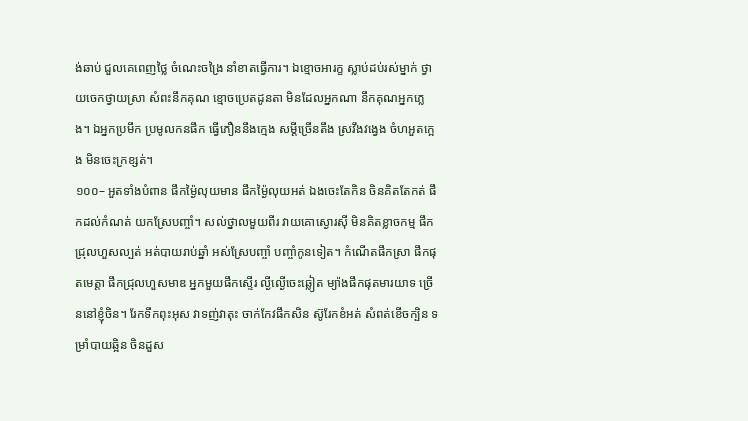ង់ឆាប់ ជួលគេពេញថ្លៃ ចំណេះចង្រៃ នាំខាតធ្វើការ។ ឯខ្មោចអារក្ខ ស្លាប់ដប់រស់ម្នាក់ ថ្វាយចេកថ្វាយស្រា សំពះនឹកគុណ ខ្មោចប្រេតដូនតា មិនដែលអ្នកណា នឹកគុណអ្នកភ្លេង។ ឯអ្នកប្រមឹក ប្រមូលកនផឹក ធ្វើភឿននឹងក្មេង សម្ដីច្រើនតឹង ស្រវឹងវង្វេង ចំហអួតក្អេង មិនចេះក្រខ្សត់។
១០០– អួតទាំងបំពាន ផឹកម្ង៉ៃលុយមាន ផឹកម្ង៉ៃលុយអត់ ឯងចេះតែកិន ចិនគិតតែកត់ ផឹកដល់កំណត់ យកស្រែបញ្ចាំ។ សល់ថ្នាលមួយពីរ វាយគោស្ងោរស៊ី មិនគិតខ្លាចកម្ម ផឹកជ្រុលហួសល្បត់ អត់បាយរាប់ឆ្នាំ អស់ស្រែបញ្ចាំ បញ្ចាំកូនទៀត។ កំណើតផឹកស្រា ផឹកផុតមេត្ដា ផឹកជ្រុលហួសមាឌ អ្នកមួយផឹកស្ទើរ ល្ងីល្ងើចេះឆ្លៀត ម្យ៉ាងផឹកផុតមារយាទ ច្រើននៅខ្ញុំចិន។ រែកទឹកពុះអុស វាទញ់វាតុះ ចាក់កែវផឹកសិន ស៊ូរែកខំអត់ សំពត់ខើចក្បិន ទម្រាំបាយឆ្អិន ចិនដួស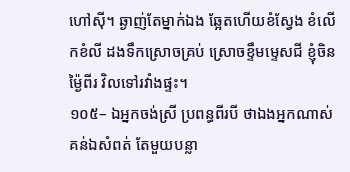ហៅស៊ី។ ឆ្ងាញ់តែម្នាក់ឯង ឆ្អែតហើយខំស្វែង ខំលើកខំលី ដងទឹកស្រោចគ្រប់ ស្រោចខ្ទឹមម្ទេសជី ខ្ញុំចិនម្ង៉ៃពីរ វិលទៅរវាំងផ្ទះ។
១០៥– ឯអ្នកចង់ស្រី ប្រពន្ធពីរបី ថាឯងអ្នកណាស់ គន់ឯសំពត់ តែមួយបន្លា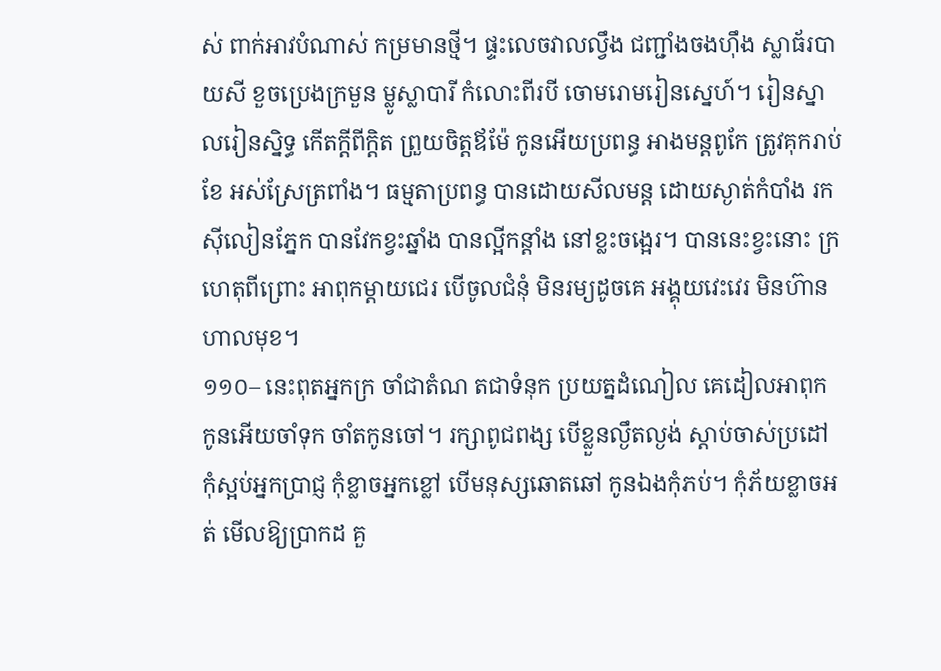ស់ ពាក់អាវបំណាស់ កម្រមានថ្មី។ ផ្ទះលេចវាលល្វឹង ជញ្ជាំងចងហ៊ឹង ស្លាធ័របាយសី ខួចប្រេងក្រមួន ម្លូស្លាបារី កំលោះពីរបី ចោមរោមរៀនស្នេហ៍។ រៀនស្នាលរៀនស្និទ្ធ កើតក្ដីពីក្ដិត ព្រួយចិត្ដឪម៉ែ កូនអើយប្រពន្ធ អាងមន្ដពូកែ ត្រូវគុករាប់ខែ អស់ស្រែត្រពាំង។ ធម្មតាប្រពន្ធ បានដោយសីលមន្ដ ដោយស្ងាត់កំបាំង រកស៊ីលៀនភ្នែក បានវែកខ្វះឆ្នាំង បានល្អីកន្ដាំង នៅខ្លះចង្អេរ។ បាននេះខ្វះនោះ ក្រហេតុពីព្រោះ អាពុកម្ដាយជេរ បើចូលជំនុំ មិនរម្យដូចគេ អង្គុយវេះវេរ មិនហ៊ានហាលមុខ។
១១០– នេះពុតអ្នកក្រ ចាំជាតំណ តជាទំនុក ប្រយត្នដំណៀល គេដៀលអាពុក កូនអើយចាំទុក ចាំតកូនចៅ។ រក្សាពូជពង្ស បើខ្លួនល្ងឹតល្ងង់ ស្ដាប់ចាស់ប្រដៅ កុំស្អប់អ្នកប្រាជ្ញ កុំខ្លាចអ្នកខ្លៅ បើមនុស្សឆោតឆៅ កូនឯងកុំភប់។ កុំភ័យខ្លាចអត់ មើលឱ្យប្រាកដ គួ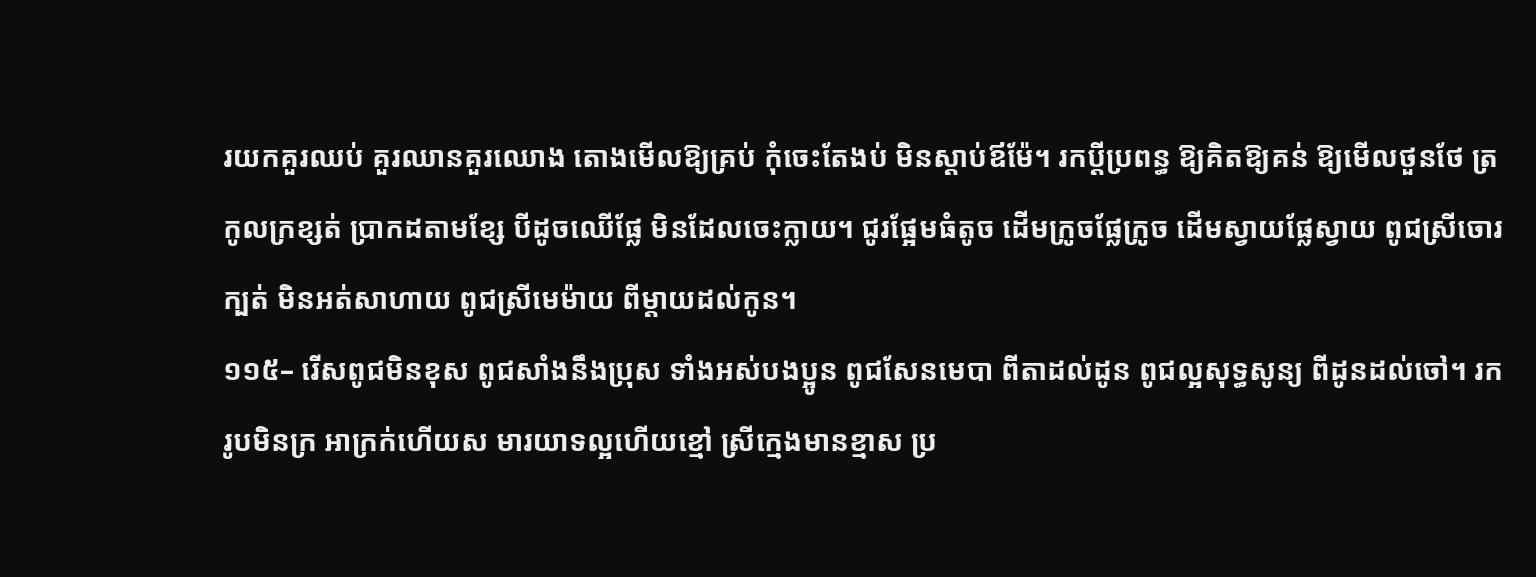រយកគួរឈប់ គួរឈានគួរឈោង តោងមើលឱ្យគ្រប់ កុំចេះតែងប់ មិនស្ដាប់ឪម៉ែ។ រកប្ដីប្រពន្ធ ឱ្យគិតឱ្យគន់ ឱ្យមើលថួនថែ ត្រកូលក្រខ្សត់ ប្រាកដតាមខ្សែ បីដូចឈើផ្លែ មិនដែលចេះក្លាយ។ ជូរផ្អែមធំតូច ដើមក្រូចផ្លែក្រូច ដើមស្វាយផ្លែស្វាយ ពូជស្រីចោរក្បត់ មិនអត់សាហាយ ពូជស្រីមេម៉ាយ ពីម្ដាយដល់កូន។
១១៥– រើសពូជមិនខុស ពូជសាំងនឹងប្រុស ទាំងអស់បងប្អូន ពូជសែនមេបា ពីតាដល់ដូន ពូជល្អសុទ្ធសូន្យ ពីដូនដល់ចៅ។ រករូបមិនក្រ អាក្រក់ហើយស មារយាទល្អហើយខ្មៅ ស្រីក្មេងមានខ្មាស ប្រ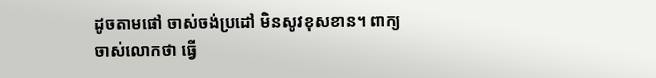ដូចតាមផៅ ចាស់ចង់ប្រដៅ មិនសូវខុសខាន។ ពាក្យចាស់លោកថា ធ្វើ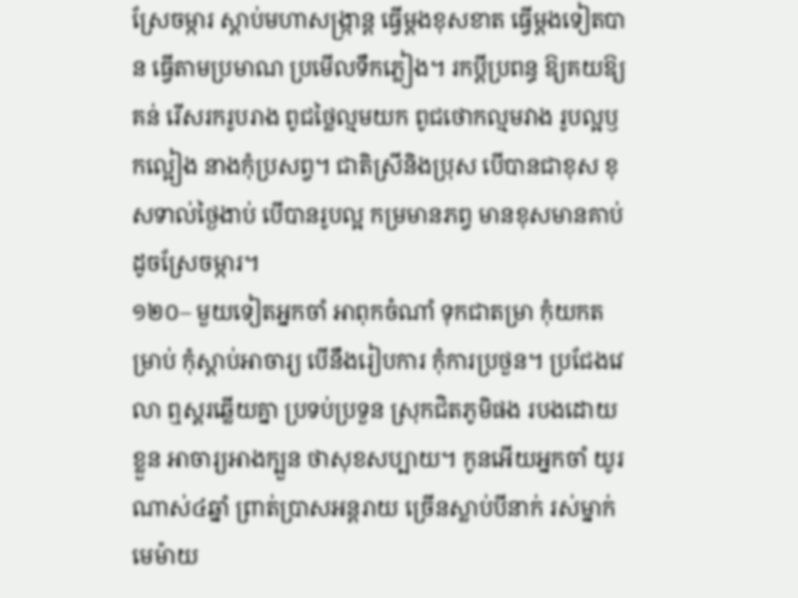ស្រែចម្ការ ស្ដាប់មហាសង្ក្រាន្ដ ធ្វើម្ដងខុសខាត ធ្វើម្ដងទៀតបាន ធ្វើតាមប្រមាណ ប្រមើលទឹកភ្លៀង។ រកប្ដីប្រពន្ធ ឱ្យគយឱ្យគន់ រើសរករូបរាង ពូជថ្លៃល្មមយក ពូជថោកល្មមវាង រូបល្អឫកល្អៀង នាងកុំប្រសព្វ។ ជាតិស្រីនិងប្រុស បើបានជាខុស ខុសទាល់ថ្ងៃងាប់ បើបានរូបល្អ កម្រមានភព្វ មានខុសមានគាប់ ដូចស្រែចម្ការ។
១២០– មួយទៀតអ្នកចាំ អាពុកចំណាំ ទុកជាតម្រា កុំយកតម្រាប់ កុំស្ដាប់អាចារ្យ បើនឹងរៀបការ កុំការប្រថួន។ ប្រជែងវេលា ឮស្គរឆ្លើយគ្នា ប្រទប់ប្រទួន ស្រុកជិតភូមិផង របងដោយខ្លួន អាចារ្យអាងក្បួន ថាសុខសប្បាយ។ កូនអើយអ្នកចាំ យូរណាស់៤ឆ្នាំ ព្រាត់ប្រាសអន្ដរាយ ច្រើនស្លាប់បីនាក់ រស់ម្នាក់មេម៉ាយ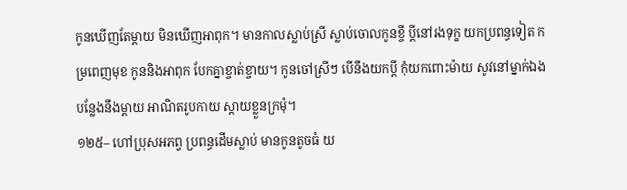កូនឃើញតែម្ដាយ មិនឃើញអាពុក។ មានកាលស្លាប់ស្រី ស្លាប់ចោលកូនខ្ចី ប្ដីនៅរងទុក្ខ យកប្រពន្ធទៀត កម្រពេញមុខ កូននិងអាពុក បែកគ្នាខ្ចាត់ខ្ចាយ។ កូនចៅស្រីៗ បើនឹងយកប្ដី កុំយកពោះម៉ាយ សូវនៅម្នាក់ឯង បន្លែងនឹងម្ដាយ អាណិតរូបកាយ ស្ដាយខ្លួនក្រមុំ។
១២៥– ហៅប្រុសអភព្វ ប្រពន្ធដើមស្លាប់ មានកូនតូចធំ យ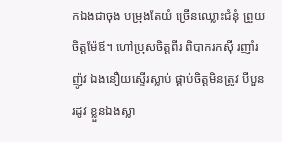កឯងជាចុង បម្រុងតែយំ ច្រើនឈ្លោះជំនុំ ព្រួយចិត្ដម៉ែឪ។ ហៅប្រុសចិត្ដពីរ ពិបាករកស៊ី រញាំរញ៉ូវ ឯងនឿយស្ទើរស្លាប់ ផ្គាប់ចិត្ដមិនត្រូវ បីបួនរដូវ ខ្លួនឯងស្លា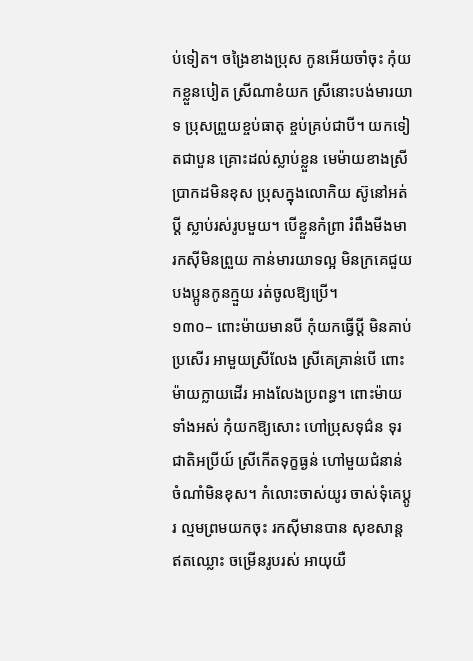ប់ទៀត។ ចង្រៃខាងប្រុស កូនអើយចាំចុះ កុំយកខ្លួនបៀត ស្រីណាខំយក ស្រីនោះបង់មារយាទ ប្រុសព្រួយខ្ចប់ធាតុ ខ្ចប់គ្រប់ជាបី។ យកទៀតជាបួន គ្រោះដល់ស្លាប់ខ្លួន មេម៉ាយខាងស្រី ប្រាកដមិនខុស ប្រុសក្នុងលោកិយ ស៊ូនៅអត់ប្ដី ស្លាប់រស់រូបមួយ។ បើខ្លួនកំព្រា រំពឹងមីងមា រកស៊ីមិនព្រួយ កាន់មារយាទល្អ មិនក្រគេជួយ បងប្អូនកូនក្មួយ រត់ចូលឱ្យប្រើ។
១៣០– ពោះម៉ាយមានបី កុំយកធ្វើប្ដី មិនគាប់ប្រសើរ អាមួយស្រីលែង ស្រីគេគ្រាន់បើ ពោះម៉ាយក្លាយដើរ អាងលែងប្រពន្ធ។ ពោះម៉ាយទាំងអស់ កុំយកឱ្យសោះ ហៅប្រុសទុជ៌ន ទុរជាតិអប្រីយ៍ ស្រីកើតទុក្ខធ្ងន់ ហៅមួយជំនាន់ ចំណាំមិនខុស។ កំលោះចាស់យូរ ចាស់ទុំគេប្ដូរ ល្មមព្រមយកចុះ រកស៊ីមានបាន សុខសាន្ដឥតឈ្លោះ ចម្រើនរូបរស់ អាយុយឺ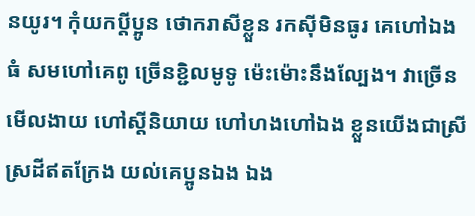នយូរ។ កុំយកប្ដីប្អូន ថោករាសីខ្លួន រកស៊ីមិនធូរ គេហៅឯងធំ សមហៅគេពូ ច្រើនខ្ជិលមូទូ ម៉េះម៉ោះនឹងល្បែង។ វាច្រើនមើលងាយ ហៅស្ដីនិយាយ ហៅហងហៅឯង ខ្លួនយើងជាស្រី ស្រដីឥតក្រែង យល់គេប្អូនឯង ឯង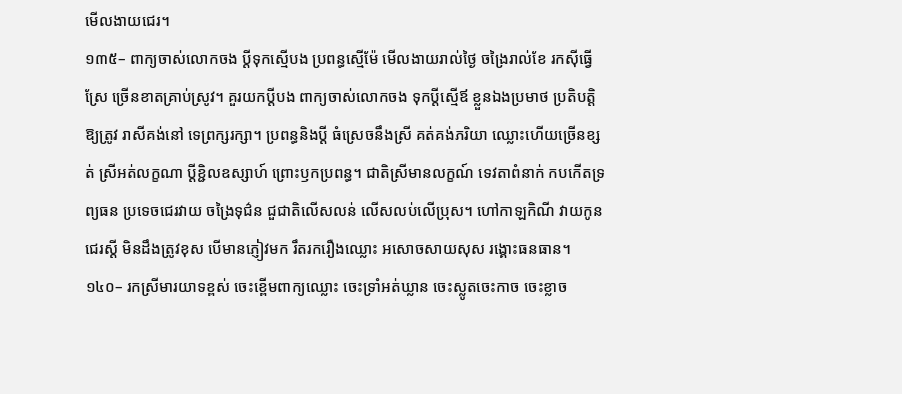មើលងាយជេរ។
១៣៥– ពាក្យចាស់លោកចង ប្ដីទុកស្មើបង ប្រពន្ធស្មើម៉ែ មើលងាយរាល់ថ្ងៃ ចង្រៃរាល់ខែ រកស៊ីធ្វើស្រែ ច្រើនខាតគ្រាប់ស្រូវ។ គួរយកប្ដីបង ពាក្យចាស់លោកចង ទុកប្ដីស្មើឪ ខ្លួនឯងប្រមាថ ប្រតិបត្ដិឱ្យត្រូវ រាសីគង់នៅ ទេព្រក្សរក្សា។ ប្រពន្ធនិងប្ដី ធំស្រេចនឹងស្រី គត់គង់ភរិយា ឈ្លោះហើយច្រើនខ្សត់ ស្រីអត់លក្ខណា ប្ដីខ្ជិលឧស្សាហ៍ ព្រោះឫកប្រពន្ធ។ ជាតិស្រីមានលក្ខណ៍ ទេវតាពំនាក់ កបកើតទ្រព្យធន ប្រទេចជេរវាយ ចង្រៃទុជ៌ន ជួជាតិលើសលន់ លើសលប់លើប្រុស។ ហៅកាឡកិណី វាយកូនជេរស្ដី មិនដឹងត្រូវខុស បើមានភ្ញៀវមក រឹតរករឿងឈ្លោះ អសោចសាយសុស រង្គោះធនធាន។
១៤០– រកស្រីមារយាទខ្ពស់ ចេះខ្ពើមពាក្យឈ្លោះ ចេះទ្រាំអត់ឃ្លាន ចេះស្លូតចេះកាច ចេះខ្លាច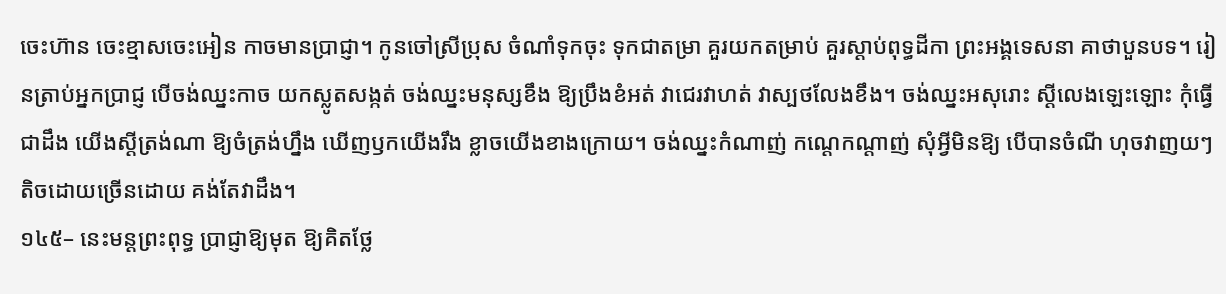ចេះហ៊ាន ចេះខ្មាសចេះអៀន កាចមានប្រាជ្ញា។ កូនចៅស្រីប្រុស ចំណាំទុកចុះ ទុកជាតម្រា គួរយកតម្រាប់ គួរស្ដាប់ពុទ្ធដីកា ព្រះអង្គទេសនា គាថាបួនបទ។ រៀនត្រាប់អ្នកប្រាជ្ញ បើចង់ឈ្នះកាច យកស្លូតសង្កត់ ចង់ឈ្នះមនុស្សខឹង ឱ្យប្រឹងខំអត់ វាជេរវាហត់ វាស្បថលែងខឹង។ ចង់ឈ្នះអសុរោះ ស្ដីលេងឡេះឡោះ កុំធ្វើជាដឹង យើងស្ដីត្រង់ណា ឱ្យចំត្រង់ហ្នឹង ឃើញឫកយើងរឹង ខ្លាចយើងខាងក្រោយ។ ចង់ឈ្នះកំណាញ់ កណ្ដេកណ្ដាញ់ សុំអ្វីមិនឱ្យ បើបានចំណី ហុចវាញយៗ តិចដោយច្រើនដោយ គង់តែវាដឹង។
១៤៥– នេះមន្ដព្រះពុទ្ធ ប្រាជ្ញាឱ្យមុត ឱ្យគិតថ្លែ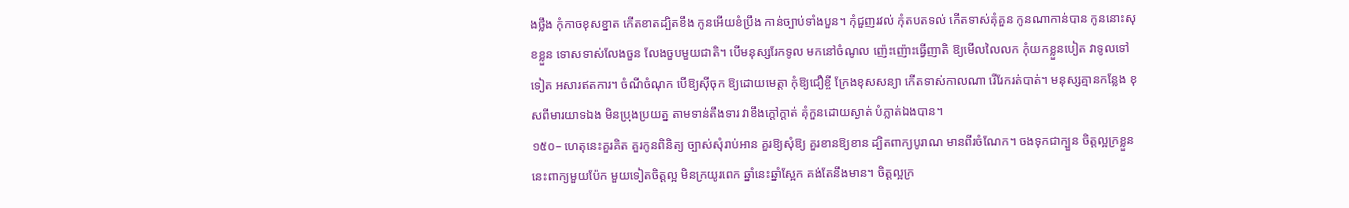ងថ្លឹង កុំកាចខុសខ្នាត កើតខាតដ្បិតខឹង កូនអើយខំប្រឹង កាន់ច្បាប់ទាំងបួន។ កុំជួញរវល់ កុំតបតទល់ កើតទាស់គុំគួន កូនណាកាន់បាន កូននោះសុខខ្លួន ទោសទាស់លែងចួន លែងចួបមួយជាតិ។ បើមនុស្សរែកទូល មកនៅចំណូល ញ៉េះញ៉ោះធ្វើញាតិ ឱ្យមើលលៃលក កុំយកខ្លួនបៀត វាទូលទៅទៀត អសារឥតការ។ ចំណីចំណុក បើឱ្យស៊ីចុក ឱ្យដោយមេត្ដា កុំឱ្យជឿខ្ចី ក្រែងខុសសន្យា កើតទាស់កាលណា រើរែករត់បាត់។ មនុស្សគ្មានកន្លែង ខុសពីមារយាទឯង មិនប្រុងប្រយត្ន តាមទាន់តឹងទារ វាខឹងក្ដៅក្ដាត់ គុំកួនដោយស្ងាត់ បំភ្លាត់ឯងបាន។
១៥០– ហេតុនេះគួរគិត គួរកូនពិនិត្យ ច្បាស់សុំរាប់អាន គួរឱ្យសុំឱ្យ គួរខានឱ្យខាន ដ្បិតពាក្យបូរាណ មានពីរចំណែក។ ចងទុកជាក្បួន ចិត្ដល្អក្រខ្លួន នេះពាក្យមួយប៉ែក មួយទៀតចិត្ដល្អ មិនក្រយូរពេក ឆ្នាំនេះឆ្នាំស្អែក គង់តែនឹងមាន។ ចិត្ដល្អក្រ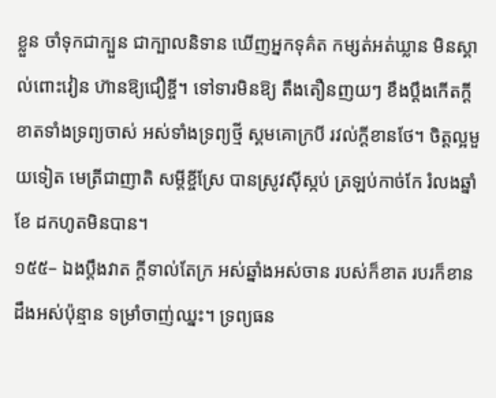ខ្លួន ចាំទុកជាក្បួន ជាក្បាលនិទាន ឃើញអ្នកទុគ៌ត កម្សត់អត់ឃ្លាន មិនស្គាល់ពោះវៀន ហ៊ានឱ្យជឿខ្ចី។ ទៅទារមិនឱ្យ តឹងតឿនញយៗ ខឹងប្ដឹងកើតក្ដី ខាតទាំងទ្រព្យចាស់ អស់ទាំងទ្រព្យថ្មី ស្គមគោក្របី រវល់ក្ដីខានថែ។ ចិត្ដល្អមួយទៀត មេត្រីជាញាតិ សម្ដីខ្ចីស្រែ បានស្រូវស៊ីស្កប់ ត្រឡប់កាច់កែ រំលងឆ្នាំខែ ដកហូតមិនបាន។
១៥៥– ឯងប្ដឹងវាត ក្ដីទាល់តែក្រ អស់ឆ្នាំងអស់ចាន របស់ក៏ខាត របរក៏ខាន ដឹងអស់ប៉ុន្មាន ទម្រាំចាញ់ឈ្នះ។ ទ្រព្យធន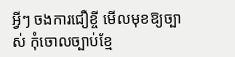អ្វីៗ ចងការជឿខ្ចី មើលមុខឱ្យច្បាស់ កុំចោលច្បាប់ខ្មែ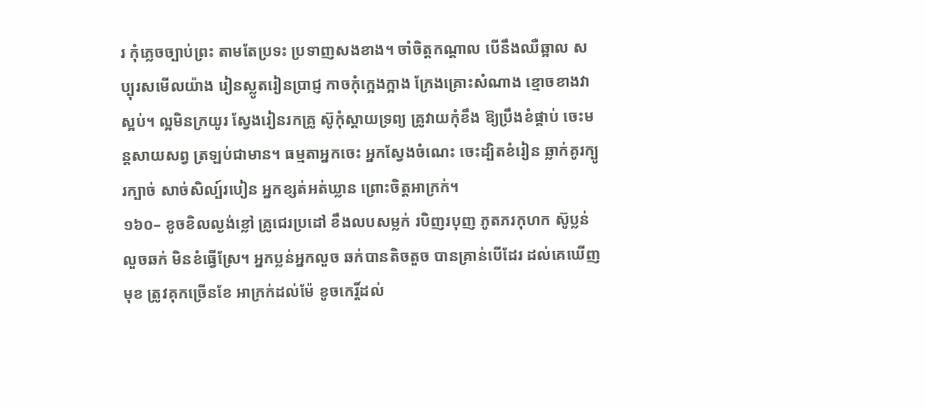រ កុំភ្លេចច្បាប់ព្រះ តាមតែប្រទះ ប្រទាញសងខាង។ ចាំចិត្ដកណ្ដាល បើនឹងឈឺឆ្អាល សប្បុរសមើលយ៉ាង រៀនស្លូតរៀនប្រាជ្ញ កាចកុំក្អេងក្អាង ក្រែងគ្រោះសំណាង ខ្មោចខាងវាស្អប់។ ល្អមិនក្រយូរ ស្វែងរៀនរកគ្រូ ស៊ូកុំស្ដាយទ្រព្យ គ្រូវាយកុំខឹង ឱ្យប្រឹងខំផ្គាប់ ចេះមន្ដសាយសព្វ ត្រឡប់ជាមាន។ ធម្មតាអ្នកចេះ អ្នកស្វែងចំណេះ ចេះដ្បិតខំរៀន ឆ្លាក់គូរក្បូរក្បាច់ សាច់សិល្ប៍របៀន អ្នកខ្សត់អត់ឃ្លាន ព្រោះចិត្ដអាក្រក់។
១៦០– ខូចខិលល្ងង់ខ្លៅ គ្រូជេរប្រដៅ ខឹងលបសម្លក់ របិញរបុញ ភូតភរកុហក ស៊ូប្លន់លួចឆក់ មិនខំធ្វើស្រែ។ អ្នកប្លន់អ្នកលួច ឆក់បានតិចតួច បានគ្រាន់បើដែរ ដល់គេឃើញមុខ ត្រូវគុកច្រើនខែ អាក្រក់ដល់ម៉ែ ខូចកេរ្ដិ៍ដល់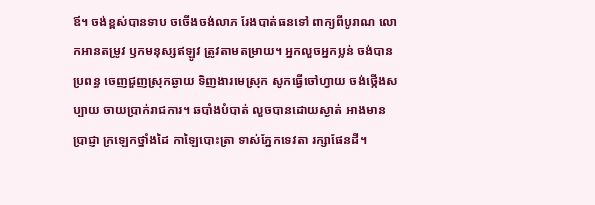ឪ។ ចង់ខ្ពស់បានទាប ចចើងចង់លាភ រែងបាត់ធនទៅ ពាក្យពីបូរាណ លោកអានតម្រូវ ឫកមនុស្សឥឡូវ ត្រូវតាមតម្រាយ។ អ្នកលួចអ្នកប្លន់ ចង់បានប្រពន្ធ ចេញជួញស្រុកឆ្ងាយ ទិញងារមេស្រុក សូកធ្វើចៅហ្វាយ ចង់ថ្កើងសប្បាយ ចាយប្រាក់រាជការ។ ឆបាំងបំបាត់ លួចបានដោយស្ងាត់ អាងមានប្រាជ្ញា ក្រឡេកថ្នាំងដៃ កាឡៃបោះត្រា ទាស់ភ្នែកទេវតា រក្សាផែនដី។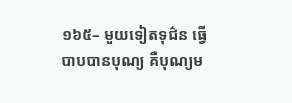១៦៥– មួយទៀតទុជ៌ន ធ្វើបាបបានបុណ្យ គឺបុណ្យម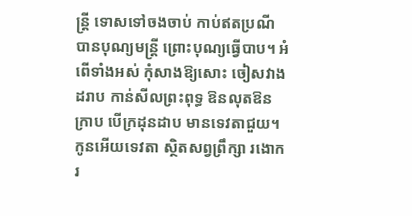ន្រ្ដី ទោសទៅចងចាប់ កាប់ឥតប្រណី បានបុណ្យមន្រ្ដី ព្រោះបុណ្យធ្វើបាប។ អំពើទាំងអស់ កុំសាងឱ្យសោះ ចៀសវាងដរាប កាន់សីលព្រះពុទ្ធ ឱនលុតឱនក្រាប បើក្រដុនដាប មានទេវតាជួយ។ កូនអើយទេវតា ស្ថិតសព្វព្រឹក្សា រងោករ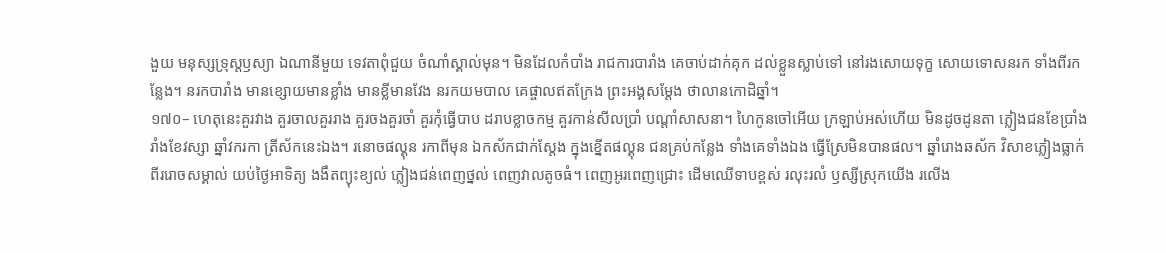ងួយ មនុស្សទ្រុស្ដឫស្យា ឯណានីមួយ ទេវតាពុំជួយ ចំណាំស្គាល់មុន។ មិនដែលកំបាំង រាជការបារាំង គេចាប់ដាក់គុក ដល់ខ្លួនស្លាប់ទៅ នៅរងសោយទុក្ខ សោយទោសនរក ទាំងពីរកន្លែង។ នរកបារាំង មានខ្សោយមានខ្លាំង មានខ្លីមានវែង នរកយមបាល គេផ្ចាលឥតក្រែង ព្រះអង្គសម្ដែង ថាលានកោដិឆ្នាំ។
១៧០– ហេតុនេះគួរវាង គួរចាលគួររាង គួរចងគួរចាំ គួរកុំធ្វើបាប ដរាបខ្លាចកម្ម គួរកាន់សីលប្រាំ បណ្ដាំសាសនា។ ហៃកូនចៅអើយ ក្រឡាប់អស់ហើយ មិនដូចដូនតា ភ្លៀងជនខែប្រាំង រាំងខែវស្សា ឆ្នាំវករកា ត្រីស័កនេះឯង។ រនោចផល្គុន រកាពីមុន ឯកស័កជាក់ស្ដែង ក្នុងខ្នើតផល្គុន ជនគ្រប់កន្លែង ទាំងគេទាំងឯង ធ្វើស្រែមិនបានផល។ ឆ្នាំរោងឆស័ក វិសាខភ្លៀងធ្លាក់ ពីររោចសម្គាល់ យប់ថ្ងៃអាទិត្យ ងងឹតព្យុះខ្យល់ ភ្លៀងជន់ពេញថ្នល់ ពេញវាលតូចធំ។ ពេញអូរពេញជ្រោះ ដើមឈើទាបខ្ពស់ រលុះរលំ ឫស្សីស្រុកយើង រលើង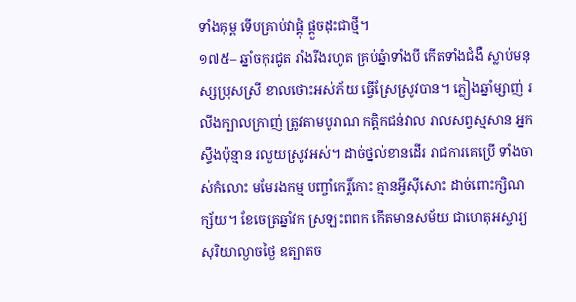ទាំងគុម្ព ទើបគ្រាប់វាផ្ដុំ ផ្ដួចដុះជាថ្មី។
១៧៥– ឆ្នាំចកុរជូត រាំងរីងរហូត គ្រប់ឆ្នំាទាំងបី កើតទាំងជំងឺ ស្លាប់មនុស្សប្រុសស្រី ខាលថោះអស់ភ័យ ធ្វើស្រែស្រូវបាន។ ភ្លៀងឆ្នាំម្សាញ់ រលីងក្បាលក្រាញ់ ត្រូវតាមបូរាណ កត្ដិកជន់វាល រាលសព្វស្មសាន អ្នកស្ទឹងប៉ុន្មាន រលួយស្រូវអស់។ ដាច់ថ្នល់ខានដើរ រាជការគេប្រើ ទាំងចាស់កំលោះ មមែរងកម្ម បញ្ចាំកេរ្ដិ៍កោះ គ្មានអ្វីស៊ីសោះ ដាច់ពោះក្សិណក្ស័យ។ ខែចេត្រឆ្នាំវក ស្រឡះពពក កើតមានសម័យ ជាហេតុអស្ចារ្យ សុរិយាល្ងាចថ្ងៃ ឧត្បាតច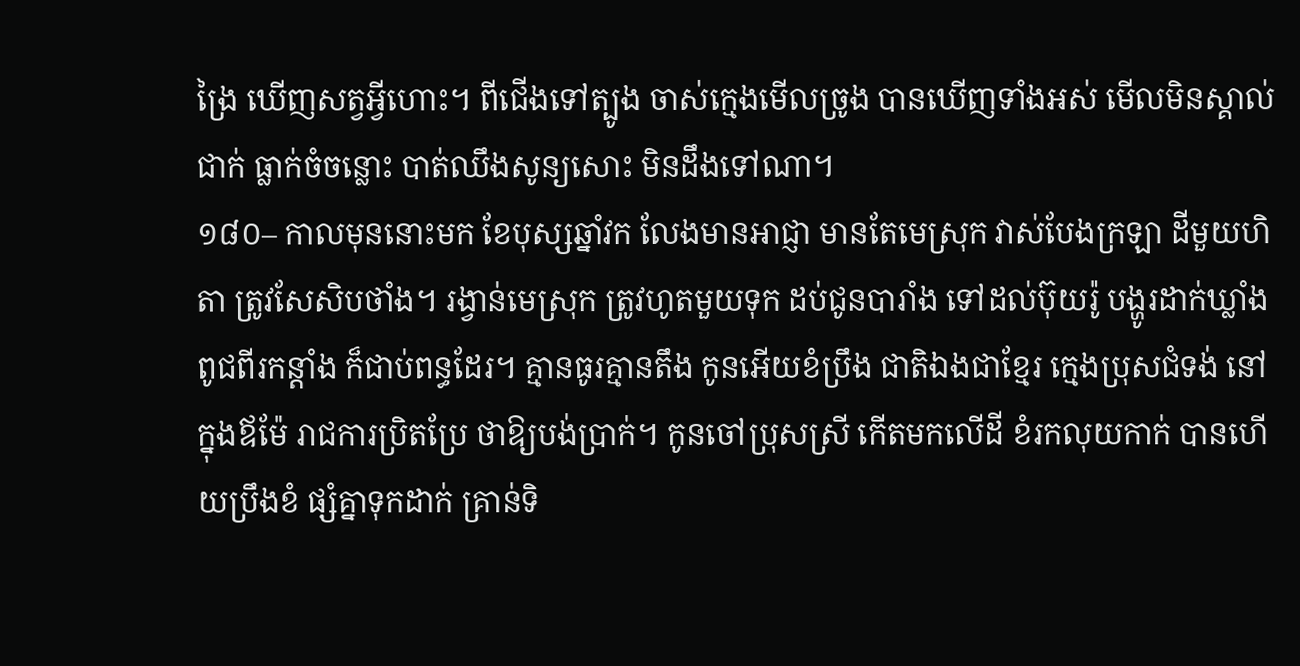ង្រៃ ឃើញសត្វអ្វីហោះ។ ពីជើងទៅត្បូង ចាស់ក្មេងមើលច្រូង បានឃើញទាំងអស់ មើលមិនស្គាល់ជាក់ ធ្លាក់ចំចន្លោះ បាត់ឈឹងសូន្យសោះ មិនដឹងទៅណា។
១៨០– កាលមុននោះមក ខែបុស្សឆ្នាំវក លែងមានអាជ្ញា មានតែមេស្រុក វាស់បែងក្រឡា ដីមួយហិតា ត្រូវសែសិបថាំង។ រង្វាន់មេស្រុក ត្រូវហូតមួយទុក ដប់ជូនបារាំង ទៅដល់ប៊ុយរ៉ូ បង្ហូរដាក់ឃ្លាំង ពូជពីរកន្ដាំង ក៏ជាប់ពន្ធដែរ។ គ្មានធូរគ្មានតឹង កូនអើយខំប្រឹង ជាតិឯងជាខ្មែរ ក្មេងប្រុសជំទង់ នៅក្នុងឪម៉ែ រាជការប្រិតប្រែ ថាឱ្យបង់ប្រាក់។ កូនចៅប្រុសស្រី កើតមកលើដី ខំរកលុយកាក់ បានហើយប្រឹងខំ ផ្សំគ្នាទុកដាក់ គ្រាន់ទិ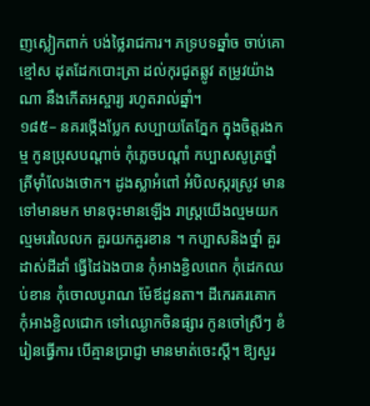ញស្លៀកពាក់ បង់ថ្លៃរាជការ។ ភទ្របទឆ្នាំច ចាប់គោខ្មៅស ដុតដែកបោះត្រា ដល់កុរជូតឆ្លូវ តម្រូវយ៉ាងណា នឹងកើតអស្ចារ្យ រហូតរាល់ឆ្នាំ។
១៨៥– នគរថ្កើងប្លែក សប្បាយតែភ្នែក ក្នុងចិត្ដរងកម្ម កូនប្រុសបណ្ដាច់ កុំភ្លេចបណ្ដាំ កប្បាសសូត្រថ្នាំ ត្រីម៉ាំលែងថោក។ ដូងស្លាអំពៅ អំបិលស្ករស្រូវ មានទៅមានមក មានចុះមានឡើង រាស្រ្ដយើងល្មមយក ល្មមរេលៃលក គួរយកគួរខាន ។ កប្បាសនិងថ្នាំ គួរដាស់ដីដាំ ធ្វើដៃឯងបាន កុំអាងខ្ជិលពេក កុំដេកឈប់ខាន កុំចោលបូរាណ ម៉ែឪដូនតា។ ដីកេរគរគោក កុំអាងខ្ជិលជោក ទៅឈ្ងោកចិនផ្សារ កូនចៅស្រីៗ ខំរៀនធ្វើការ បើគ្មានប្រាជ្ញា មានមាត់ចេះស្ដី។ ឱ្យសួរ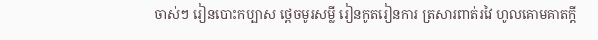ចាស់ៗ រៀនបោះកប្បាស ថ្ពេចមូរសម្លី រៀនកូតរៀនការ ត្រសារពាត់រវៃ ហូលគោមគាតក្ដី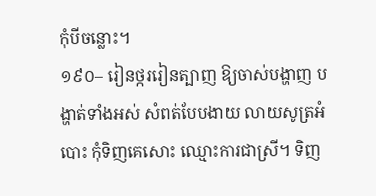កុំបីចន្លោះ។
១៩០– រៀនថ្កររៀនត្បាញ ឱ្យចាស់បង្ហាញ បង្ហាត់ទាំងអស់ សំពត់បែបងាយ លាយសូត្រអំបោះ កុំទិញគេសោះ ឈ្មោះការជាស្រី។ ទិញ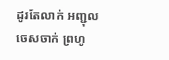ដូរតែលាក់ អញ្ជុលចេសចាក់ ព្រហូ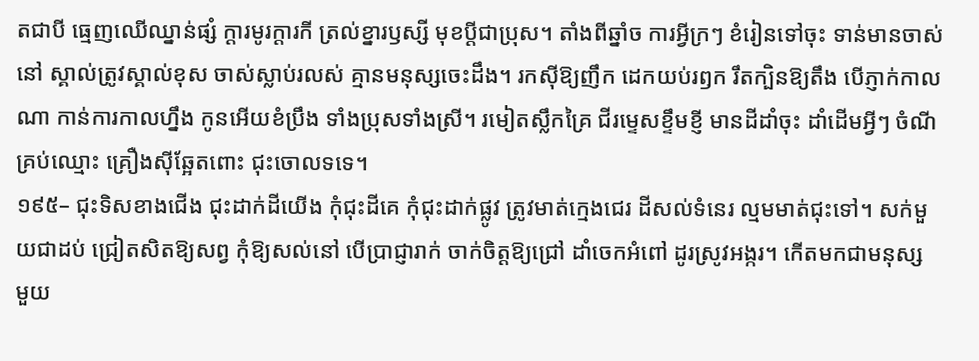តជាបី ធ្មេញឈើឈ្នាន់ផ្សំ ក្ដារមូរក្ដារកី ត្រល់ខ្នារឫស្សី មុខប្ដីជាប្រុស។ តាំងពីឆ្នាំច ការអ្វីក្រៗ ខំរៀនទៅចុះ ទាន់មានចាស់នៅ ស្គាល់ត្រូវស្គាល់ខុស ចាស់ស្លាប់រលស់ គ្មានមនុស្សចេះដឹង។ រកស៊ីឱ្យញឹក ដេកយប់រឭក រឹតក្បិនឱ្យតឹង បើភ្ញាក់កាលណា កាន់ការកាលហ្នឹង កូនអើយខំប្រឹង ទាំងប្រុសទាំងស្រី។ រមៀតស្លឹកគ្រៃ ជីរម្ទេសខ្ទឹមខ្ញី មានដីដាំចុះ ដាំដើមអ្វីៗ ចំណីគ្រប់ឈ្មោះ គ្រឿងស៊ីឆ្អែតពោះ ជុះចោលទទេ។
១៩៥– ជុះទិសខាងជើង ជុះដាក់ដីយើង កុំជុះដីគេ កុំជុះដាក់ផ្លូវ ត្រូវមាត់ក្មេងជេរ ដីសល់ទំនេរ ល្មមមាត់ជុះទៅ។ សក់មួយជាដប់ ជ្រៀតសិតឱ្យសព្វ កុំឱ្យសល់នៅ បើប្រាជ្ញារាក់ ចាក់ចិត្ដឱ្យជ្រៅ ដាំចេកអំពៅ ដូរស្រូវអង្ករ។ កើតមកជាមនុស្ស មួយ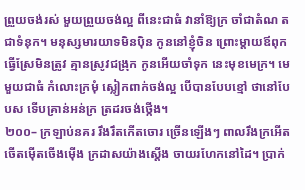ព្រួយចង់រស់ មួយព្រួយចង់ល្អ ពីនេះជាធំ វានាំឱ្យក្រ ចាំជាតំណ តជាទំនុក។ មនុស្សមារយាទមិនប៉ិន កូននៅខ្ញុំចិន ព្រោះម្ដាយឪពុក ធ្វើស្រែមិនត្រូវ គ្មានស្រូវជង្រុក កូនអើយចាំទុក នេះមុខមេក្រ។ មេមួយជាធំ កំលោះក្រមុំ ស្លៀកពាក់ចង់ល្អ បើបានបែបខ្មៅ ថានៅបែបស ទើបគ្រាន់អន់ក្រ ត្រដរចង់ថ្កើង។
២០០– ក្រឡាប់នគរ រឹងរឹតកើតចោរ ច្រើនឡើងៗ ពាលរឹងក្រអើត ចើតម៉ើតចើងម៉ើង ក្រដាសយ៉ាងស្ដើង ចាយរហែកនៅដៃ។ ប្រាក់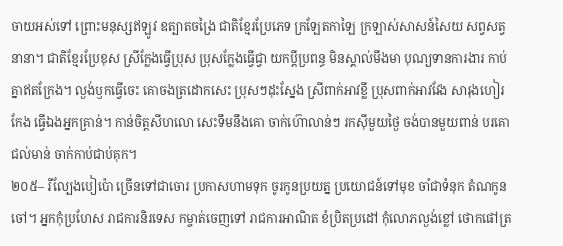ចាយអស់ទៅ ព្រោះមនុស្សឥឡូវ ឧត្បាតចង្រៃ ជាតិខ្មែរប្រែភេទ ក្រឡែតកាឡៃ ក្រឡាស់សាសន៍សៃយ សព្វសត្វនានា។ ជាតិខ្មែរប្រែខុស ស្រីក្លែងធ្វើប្រុស ប្រុសក្លែងធ្វើជ្វា យកប្ដីប្រពន្ធ មិនស្គាល់មីងមា បុណ្យទានការងារ កាប់គ្នាឥតក្រែង។ ល្ងង់ឫកធ្វើចេះ គោចងត្រដោកសេះ ប្រុសៗដុះស្នែង ស្រីពាក់អាវខ្លី ប្រុសពាក់អាវវែង សារុងហៀរកែង ធ្វើឯងអ្នកគ្រាន់។ កាន់ចិត្ដសីហលោ សេះទឹមនឹងគោ ចាក់ហ៊ោលាន់ៗ រកស៊ីមួយថ្ងៃ ចង់បានមួយពាន់ បរគោជល់មាន់ ចាក់កាប់ជាប់គុក។
២០៥– រីល្បែងបៀប៉ោ ច្រើនទៅជាចោរ ប្រកាសហាមទុក ចូរកូនប្រយត្ន ប្រយោជន៍ទៅមុខ ចាំជាទំនុក តំណកូនចៅ។ អ្នកកុំប្រហែស រាជការនិរទេស កម្ចាត់ចេញទៅ រាជការអាណិត ខំប្រិតប្រដៅ កុំលោភល្ងង់ខ្លៅ ថោកផៅត្រ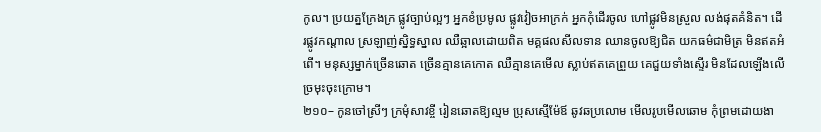កូល។ ប្រយត្នក្រែងក្រ ផ្លូវច្បាប់ល្អៗ អ្នកខំប្រមូល ផ្លូវវៀចអាក្រក់ អ្នកកុំដើរចូល ហៅផ្លូវមិនស្រួល លង់ផុតគំនិត។ ដើរផ្លូវកណ្ដាល ស្រឡាញ់ស្និទ្ធស្នាល ឈឺឆ្អាលដោយពិត មគ្គផលសីលទាន ឈានចូលឱ្យជិត យកធម៌ជាមិត្រ មិនឥតអំពើ។ មនុស្សម្នាក់ច្រើនឆោត ច្រើនគ្មានគេកោត ឈឺគ្មានគេមើល ស្លាប់ឥតគេព្រួយ គេជួយទាំងស្ទើរ មិនដែលឡើងលើ ច្រមុះចុះក្រោម។
២១០– កូនចៅស្រីៗ ក្រមុំសាវខ្ចី រៀនឆោតឱ្យល្មម ប្រុសស្មើម៉ែឪ ឆូវឆប្រលោម មើលរូបមើលឆោម កុំព្រមដោយងា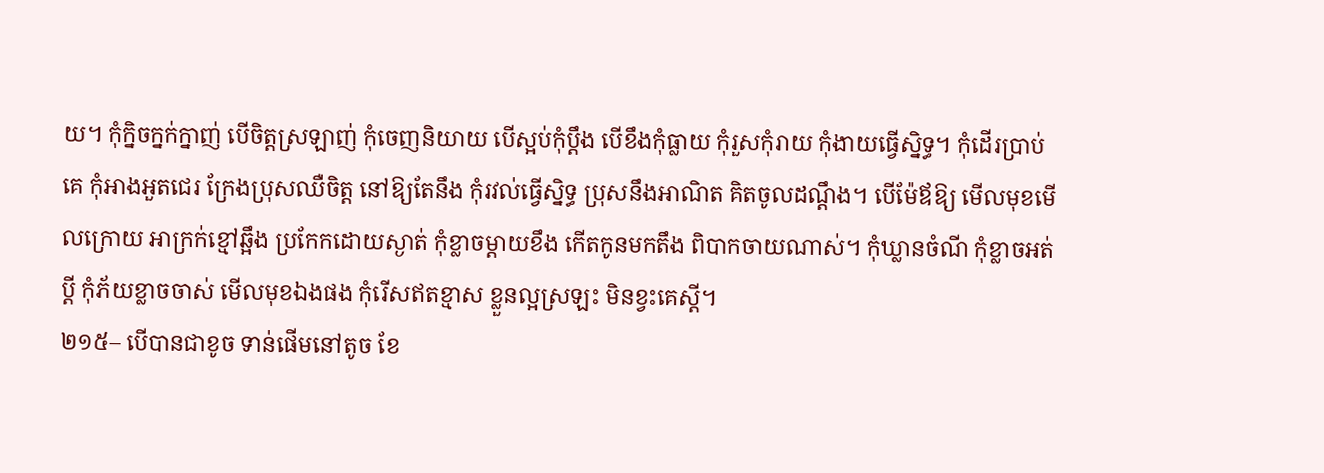យ។ កុំក្និចក្នក់ក្នាញ់ បើចិត្ដស្រឡាញ់ កុំចេញនិយាយ បើស្អប់កុំប្ដឹង បើខឹងកុំធ្លាយ កុំរួសកុំរាយ កុំងាយធ្វើស្និទ្ធ។ កុំដើរប្រាប់គេ កុំអាងអួតជេរ ក្រែងប្រុសឈឺចិត្ដ នៅឱ្យតែនឹង កុំរវល់ធ្វើស្និទ្ធ ប្រុសនឹងអាណិត គិតចូលដណ្ដឹង។ បើម៉ែឪឱ្យ មើលមុខមើលក្រោយ អាក្រក់ខ្មៅឆ្អឹង ប្រកែកដោយស្ងាត់ កុំខ្លាចម្ដាយខឹង កើតកូនមកតឹង ពិបាកចាយណាស់។ កុំឃ្លានចំណី កុំខ្លាចអត់ប្ដី កុំភ័យខ្លាចចាស់ មើលមុខឯងផង កុំរើសឥតខ្មាស ខ្លួនល្អស្រឡះ មិនខ្វះគេស្ដី។
២១៥– បើបានជាខូច ទាន់ផើមនៅតូច ខែ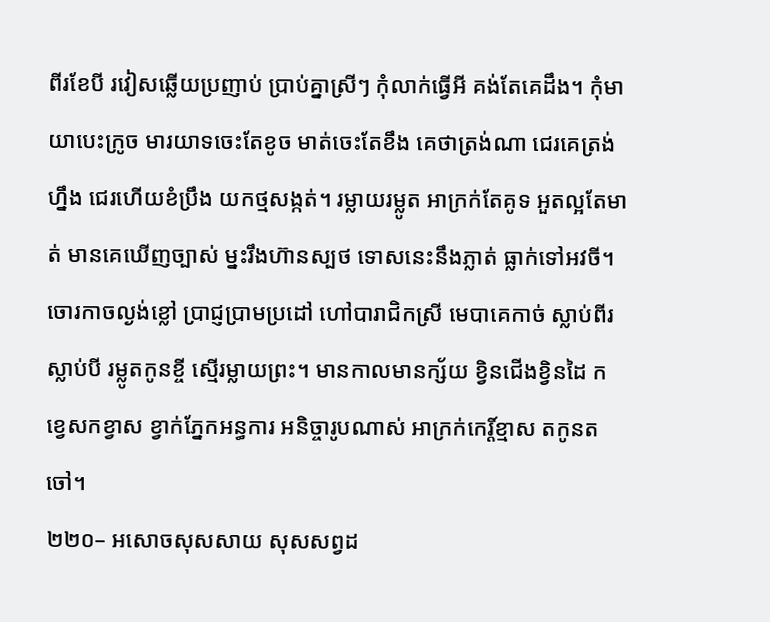ពីរខែបី រវៀសឆ្លើយប្រញាប់ ប្រាប់គ្នាស្រីៗ កុំលាក់ធ្វើអី គង់តែគេដឹង។ កុំមាយាបេះក្រូច មារយាទចេះតែខូច មាត់ចេះតែខឹង គេថាត្រង់ណា ជេរគេត្រង់ហ្នឹង ជេរហើយខំប្រឹង យកថ្មសង្កត់។ រម្លាយរម្លូត អាក្រក់តែគូទ អួតល្អតែមាត់ មានគេឃើញច្បាស់ ម្នះរឹងហ៊ានស្បថ ទោសនេះនឹងភ្លាត់ ធ្លាក់ទៅអវចី។ ចោរកាចល្ងង់ខ្លៅ ប្រាជ្ញប្រាមប្រដៅ ហៅបារាជិកស្រី មេបាគេកាច់ ស្លាប់ពីរស្លាប់បី រម្លូតកូនខ្ចី ស្មើរម្លាយព្រះ។ មានកាលមានក្ស័យ ខ្វិនជើងខ្វិនដៃ កខ្វេសកខ្វាស ខ្វាក់ភ្នែកអន្ធការ អនិច្ចារូបណាស់ អាក្រក់កេរ្ដិ៍ខ្មាស តកូនតចៅ។
២២០– អសោចសុសសាយ សុសសព្វដ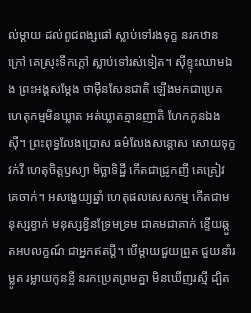ល់ម្ដាយ ដល់ពូជពង្សផៅ ស្លាប់ទៅរងទុក្ខ នរកឋានក្រៅ គេស្រុះទឹកក្ដៅ ស្លាប់ទៅរស់ទៀត។ ស៊ីខ្ទុះឈាមឯង ព្រះអង្គសម្ដែង ថាម៉ឺនសែនជាតិ ឡើងមកជាប្រេត ហេតុកម្មមិនឃ្លាត អត់ឃ្លាតគ្មានញាតិ ហែកកូនឯងស៊ី។ ព្រះពុទ្ធលែងប្រោស ធម៌លែងសន្ដោស សោយទុក្ខវក់វី ហេតុចិត្ដឫស្យា មិច្ឆាទិដ្ឋី កើតជាជ្រូកញី គេគ្រៀវគេចាក់។ អសង្ខេយ្យឆ្នាំ ហេតុផលសេសកម្ម កើតជាមនុស្សខ្វាក់ មនុស្សខ្វិនទ្រែមទ្រម ជាគមជាគាក់ ខ្ទើយឆ្កួតអបលក្ខណ៍ ជាអ្នកឥតប្ដី។ បើម្ដាយជួយព្រួត ជួយនាំរម្លូត រម្លាយកូនខ្ចី នរកប្រេតព្រមគ្នា មិនឃើញរស្មី ដ្បិត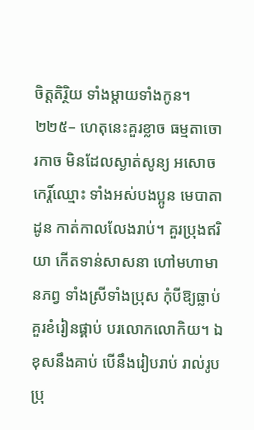ចិត្ដតិរ្ថិយ ទាំងម្ដាយទាំងកូន។
២២៥– ហេតុនេះគួរខ្លាច ធម្មតាចោរកាច មិនដែលស្ងាត់សូន្យ អសោចកេរ្ដិ៍ឈ្មោះ ទាំងអស់បងប្អូន មេបាតាដូន កាត់កាលលែងរាប់។ គួរប្រុងឥរិយា កើតទាន់សាសនា ហៅមហាមានភព្វ ទាំងស្រីទាំងប្រុស កុំបីឱ្យធ្លាប់ គួរខំរៀនផ្គាប់ បរលោកលោកិយ។ ឯខុសនឹងគាប់ បើនឹងរៀបរាប់ រាល់រូបប្រុ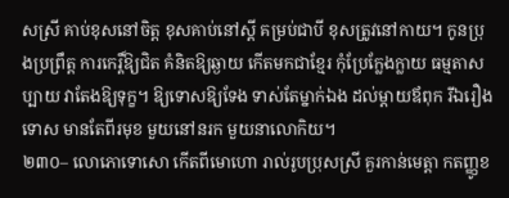សស្រី គាប់ខុសនៅចិត្ដ ខុសគាប់នៅស្ដី គម្រប់ជាបី ខុសត្រូវនៅកាយ។ កូនប្រុងប្រព្រឹត្ដ ការកេរ្ដិ៍ឱ្យជិត គំនិតឱ្យឆ្ងាយ កើតមកជាខ្មែរ កុំប្រែក្លែងក្លាយ ធម្មតាសប្បាយ វាតែងឱ្យទុក្ខ។ ឱ្យទោសឱ្យទែង ទាស់តែម្នាក់ឯង ដល់ម្ដាយឪពុក រីឯរឿងទោស មានតែពីរមុខ មួយនៅនរក មួយនាលោកិយ។
២៣០– លោភោទោសោ កើតពីមោហោ រាល់រូបប្រុសស្រី គួរកាន់មេត្ដា កតញ្ញូខ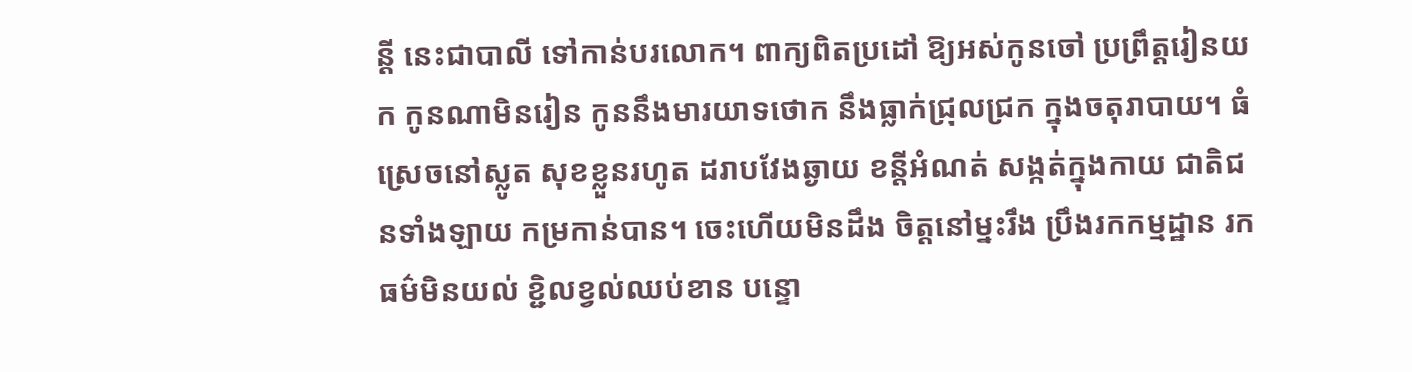ន្ដី នេះជាបាលី ទៅកាន់បរលោក។ ពាក្យពិតប្រដៅ ឱ្យអស់កូនចៅ ប្រព្រឹត្ដរៀនយក កូនណាមិនរៀន កូននឹងមារយាទថោក នឹងធ្លាក់ជ្រុលជ្រក ក្នុងចតុរាបាយ។ ធំស្រេចនៅស្លូត សុខខ្លួនរហូត ដរាបវែងឆ្ងាយ ខន្ដីអំណត់ សង្កត់ក្នុងកាយ ជាតិជនទាំងឡាយ កម្រកាន់បាន។ ចេះហើយមិនដឹង ចិត្ដនៅម្នះរឹង ប្រឹងរកកម្មដ្ឋាន រកធម៌មិនយល់ ខ្ជិលខ្វល់ឈប់ខាន បន្ទោ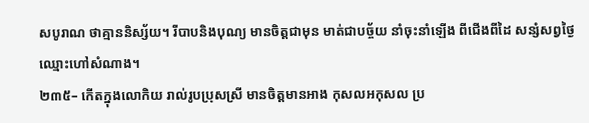សបូរាណ ថាគ្មាននិស្ស័យ។ រីបាបនិងបុណ្យ មានចិត្ដជាមុន មាត់ជាបច្ច័យ នាំចុះនាំឡើង ពីជើងពីដៃ សន្សំសព្វថ្ងៃ ឈ្មោះហៅសំណាង។
២៣៥– កើតក្នុងលោកិយ រាល់រូបប្រុសស្រី មានចិត្ដមានអាង កុសលអកុសល ប្រ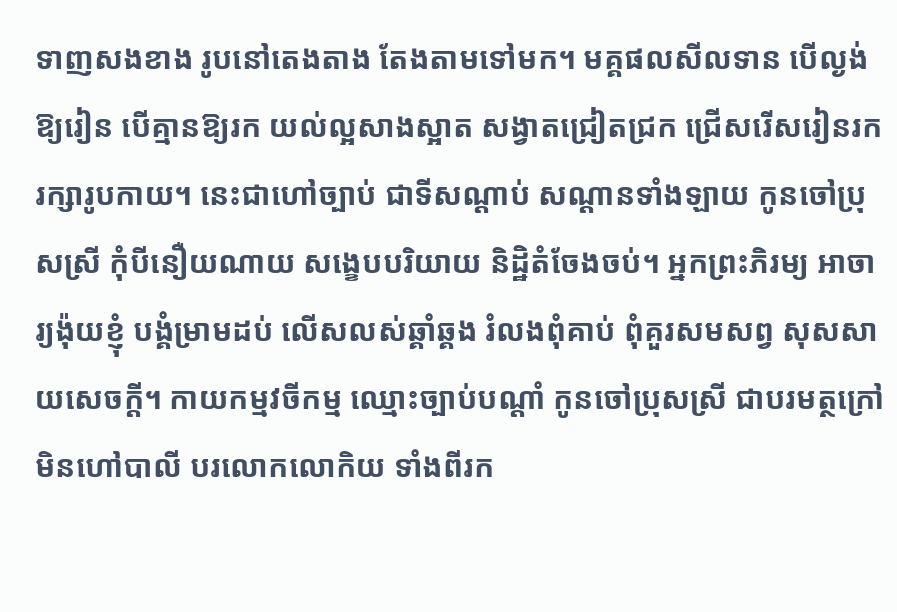ទាញសងខាង រូបនៅតេងតាង តែងតាមទៅមក។ មគ្គផលសីលទាន បើល្ងង់ឱ្យរៀន បើគ្មានឱ្យរក យល់ល្អសាងស្អាត សង្វាតជ្រៀតជ្រក ជ្រើសរើសរៀនរក រក្សារូបកាយ។ នេះជាហៅច្បាប់ ជាទីសណ្ដាប់ សណ្ដានទាំងឡាយ កូនចៅប្រុសស្រី កុំបីនឿយណាយ សង្ខេបបរិយាយ និដ្ឋិតំចែងចប់។ អ្នកព្រះភិរម្យ អាចារ្យង៉ុយខ្ញុំ បង្គំម្រាមដប់ លើសលស់ឆ្គាំឆ្គង រំលងពុំគាប់ ពុំគួរសមសព្វ សុសសាយសេចក្ដី។ កាយកម្មវចីកម្ម ឈ្មោះច្បាប់បណ្ដាំ កូនចៅប្រុសស្រី ជាបរមត្ថក្រៅ មិនហៅបាលី បរលោកលោកិយ ទាំងពីរក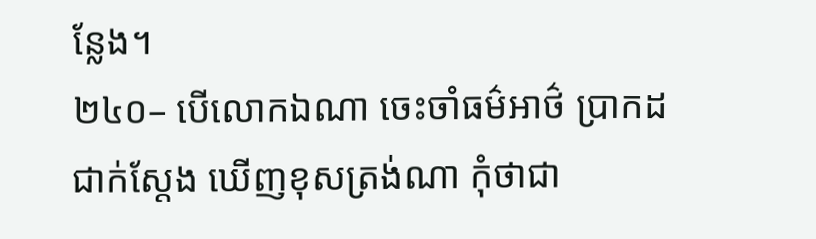ន្លែង។
២៤០– បើលោកឯណា ចេះចាំធម៌អាថ៌ ប្រាកដជាក់ស្ដែង ឃើញខុសត្រង់ណា កុំថាជា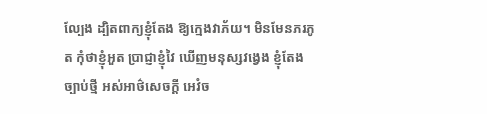ល្បែង ដ្បិតពាក្យខ្ញុំតែង ឱ្យក្មេងវាភ័យ។ មិនមែនភរភូត កុំថាខ្ញុំអួត ប្រាជ្ញាខ្ញុំវៃ ឃើញមនុស្សវង្វេង ខ្ញុំតែងច្បាប់ថ្មី អស់អាថ៌សេចក្ដី អេវំច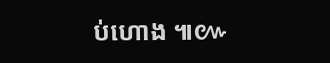ប់ហោង ៕៚